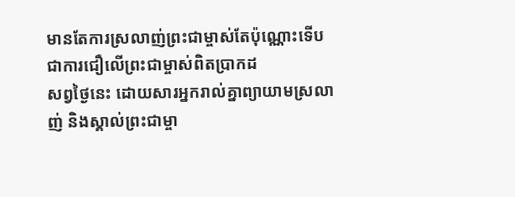មានតែការស្រលាញ់ព្រះជាម្ចាស់តែប៉ុណ្ណោះទើបជាការជឿលើព្រះជាម្ចាស់ពិតប្រាកដ
សព្វថ្ងៃនេះ ដោយសារអ្នករាល់គ្នាព្យាយាមស្រលាញ់ និងស្គាល់ព្រះជាម្ចា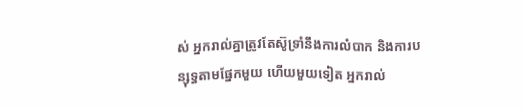ស់ អ្នករាល់គ្នាត្រូវតែស៊ូទ្រាំនឹងការលំបាក និងការបន្សុទ្ធតាមផ្នែកមួយ ហើយមួយទៀត អ្នករាល់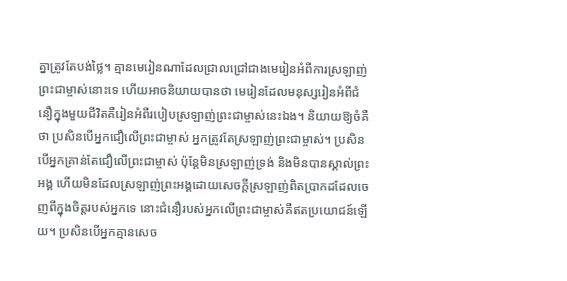គ្នាត្រូវតែបង់ថ្លៃ។ គ្មានមេរៀនណាដែលជ្រាលជ្រៅជាងមេរៀនអំពីការស្រឡាញ់ព្រះជាម្ចាស់នោះទេ ហើយអាចនិយាយបានថា មេរៀនដែលមនុស្សរៀនអំពីជំនឿក្នុងមួយជីវិតគឺរៀនអំពីរបៀបស្រឡាញ់ព្រះជាម្ចាស់នេះឯង។ និយាយឱ្យចំគឺថា ប្រសិនបើអ្នកជឿលើព្រះជាម្ចាស់ អ្នកត្រូវតែស្រឡាញ់ព្រះជាម្ចាស់។ ប្រសិនបើអ្នកគ្រាន់តែជឿលើព្រះជាម្ចាស់ ប៉ុន្តែមិនស្រឡាញ់ទ្រង់ និងមិនបានស្គាល់ព្រះអង្គ ហើយមិនដែលស្រឡាញ់ព្រះអង្គដោយសេចក្ដីស្រឡាញ់ពិតប្រាកដដែលចេញពីក្នុងចិត្តរបស់អ្នកទេ នោះជំនឿរបស់អ្នកលើព្រះជាម្ចាស់គឺឥតប្រយោជន៍ឡើយ។ ប្រសិនបើអ្នកគ្មានសេច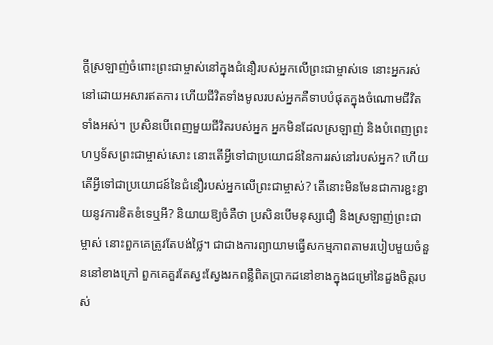ក្ដីស្រឡាញ់ចំពោះព្រះជាម្ចាស់នៅក្នុងជំនឿរបស់អ្នកលើព្រះជាម្ចាស់ទេ នោះអ្នករស់នៅដោយអសារឥតការ ហើយជីវិតទាំងមូលរបស់អ្នកគឺទាបបំផុតក្នុងចំណោមជីវិតទាំងអស់។ ប្រសិនបើពេញមួយជីវិតរបស់អ្នក អ្នកមិនដែលស្រឡាញ់ និងបំពេញព្រះហឫទ័សព្រះជាម្ចាស់សោះ នោះតើអ្វីទៅជាប្រយោជន៍នៃការរស់នៅរបស់អ្នក? ហើយតើអ្វីទៅជាប្រយោជន៍នៃជំនឿរបស់អ្នកលើព្រះជាម្ចាស់? តើនោះមិនមែនជាការខ្ជះខ្ជាយនូវការខិតខំទេឬអី? និយាយឱ្យចំគឺថា ប្រសិនបើមនុស្សជឿ និងស្រឡាញ់ព្រះជាម្ចាស់ នោះពួកគេត្រូវតែបង់ថ្លៃ។ ជាជាងការព្យាយាមធ្វើសកម្មភាពតាមរបៀបមួយចំនួននៅខាងក្រៅ ពួកគេគួរតែស្វះស្វែងរកពន្លឺពិតប្រាកដនៅខាងក្នុងជម្រៅនៃដួងចិត្តរបស់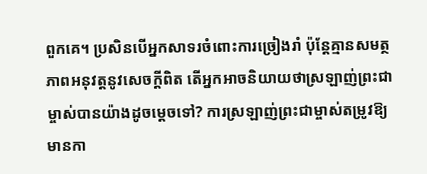ពួកគេ។ ប្រសិនបើអ្នកសាទរចំពោះការច្រៀងរាំ ប៉ុន្តែគ្មានសមត្ថភាពអនុវត្តនូវសេចក្តីពិត តើអ្នកអាចនិយាយថាស្រឡាញ់ព្រះជាម្ចាស់បានយ៉ាងដូចម្ដេចទៅ? ការស្រឡាញ់ព្រះជាម្ចាស់តម្រូវឱ្យមានកា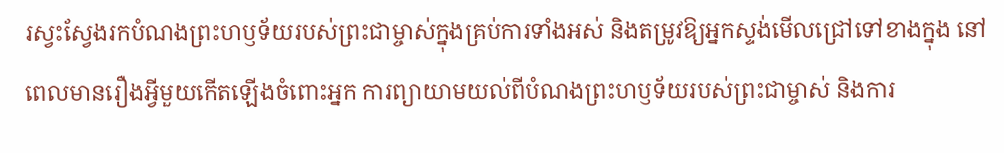រស្វះស្វែងរកបំណងព្រះហឫទ័យរបស់ព្រះជាម្ចាស់ក្នុងគ្រប់ការទាំងអស់ និងតម្រូវឱ្យអ្នកស្ទង់មើលជ្រៅទៅខាងក្នុង នៅពេលមានរឿងអ្វីមួយកើតឡើងចំពោះអ្នក ការព្យាយាមយល់ពីបំណងព្រះហឫទ័យរបស់ព្រះជាម្ចាស់ និងការ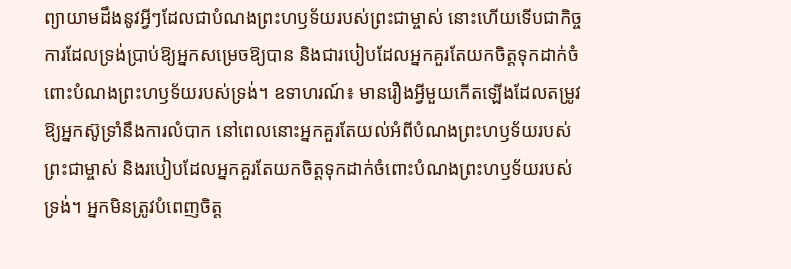ព្យាយាមដឹងនូវអ្វីៗដែលជាបំណងព្រះហឫទ័យរបស់ព្រះជាម្ចាស់ នោះហើយទើបជាកិច្ចការដែលទ្រង់ប្រាប់ឱ្យអ្នកសម្រេចឱ្យបាន និងជារបៀបដែលអ្នកគួរតែយកចិត្តទុកដាក់ចំពោះបំណងព្រះហឫទ័យរបស់ទ្រង់។ ឧទាហរណ៍៖ មានរឿងអ្វីមួយកើតឡើងដែលតម្រូវឱ្យអ្នកស៊ូទ្រាំនឹងការលំបាក នៅពេលនោះអ្នកគួរតែយល់អំពីបំណងព្រះហឫទ័យរបស់ព្រះជាម្ចាស់ និងរបៀបដែលអ្នកគួរតែយកចិត្តទុកដាក់ចំពោះបំណងព្រះហឫទ័យរបស់ទ្រង់។ អ្នកមិនត្រូវបំពេញចិត្ត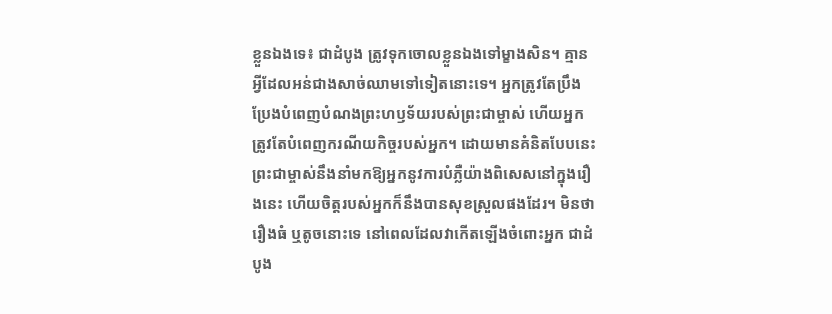ខ្លួនឯងទេ៖ ជាដំបូង ត្រូវទុកចោលខ្លួនឯងទៅម្ខាងសិន។ គ្មានអ្វីដែលអន់ជាងសាច់ឈាមទៅទៀតនោះទេ។ អ្នកត្រូវតែប្រឹងប្រែងបំពេញបំណងព្រះហឫទ័យរបស់ព្រះជាម្ចាស់ ហើយអ្នកត្រូវតែបំពេញករណីយកិច្ចរបស់អ្នក។ ដោយមានគំនិតបែបនេះ ព្រះជាម្ចាស់នឹងនាំមកឱ្យអ្នកនូវការបំភ្លឺយ៉ាងពិសេសនៅក្នុងរឿងនេះ ហើយចិត្តរបស់អ្នកក៏នឹងបានសុខស្រួលផងដែរ។ មិនថារឿងធំ ឬតូចនោះទេ នៅពេលដែលវាកើតឡើងចំពោះអ្នក ជាដំបូង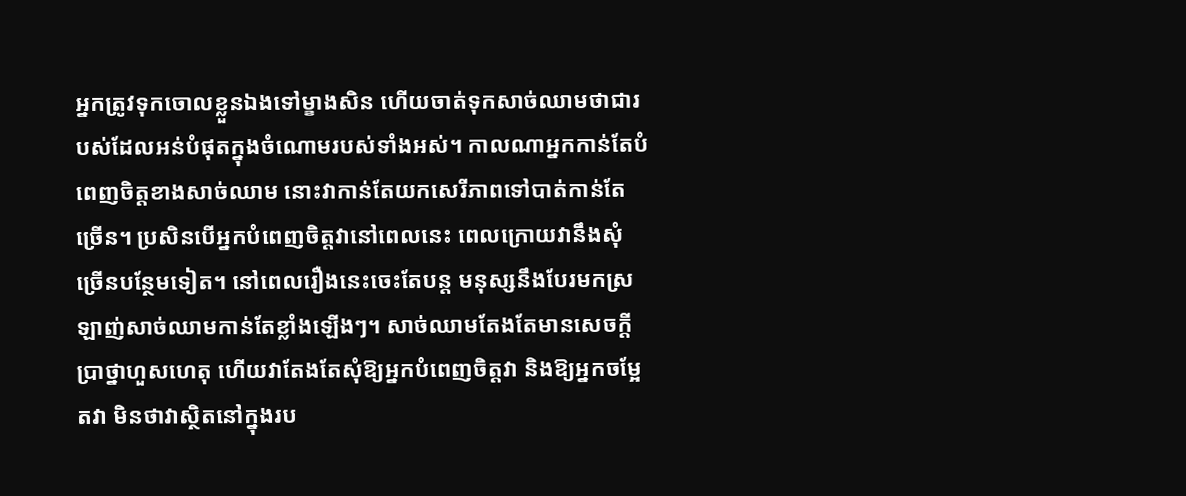អ្នកត្រូវទុកចោលខ្លួនឯងទៅម្ខាងសិន ហើយចាត់ទុកសាច់ឈាមថាជារបស់ដែលអន់បំផុតក្នុងចំណោមរបស់ទាំងអស់។ កាលណាអ្នកកាន់តែបំពេញចិត្តខាងសាច់ឈាម នោះវាកាន់តែយកសេរីភាពទៅបាត់កាន់តែច្រើន។ ប្រសិនបើអ្នកបំពេញចិត្តវានៅពេលនេះ ពេលក្រោយវានឹងសុំច្រើនបន្ថែមទៀត។ នៅពេលរឿងនេះចេះតែបន្ត មនុស្សនឹងបែរមកស្រឡាញ់សាច់ឈាមកាន់តែខ្លាំងឡើងៗ។ សាច់ឈាមតែងតែមានសេចក្ដីប្រាថ្នាហួសហេតុ ហើយវាតែងតែសុំឱ្យអ្នកបំពេញចិត្តវា និងឱ្យអ្នកចម្អែតវា មិនថាវាស្ថិតនៅក្នុងរប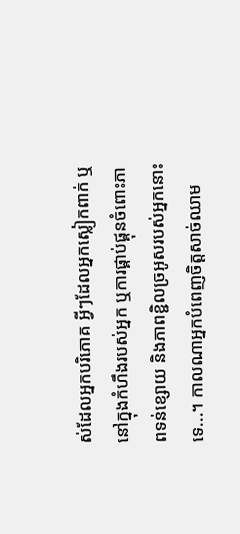ស់ដែលអ្នកបរិភោគ អ្វីៗដែលអ្នកស្លៀកពាក់ ឬនៅក្នុងកំហឹងរបស់អ្នក ឬការផ្គាប់ផ្គុនចំពោះភាពទន់ខ្សោយ និងភាពខ្ជិលច្រអូសរបស់អ្នកនោះទេ...។ កាលណាអ្នកបំពេញចិត្តសាច់ឈាម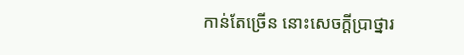កាន់តែច្រើន នោះសេចក្ដីប្រាថ្នារ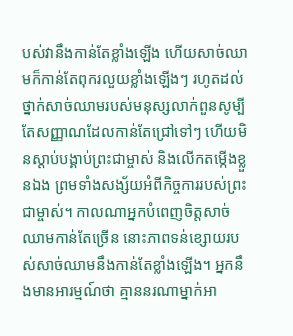បស់វានឹងកាន់តែខ្លាំងឡើង ហើយសាច់ឈាមក៏កាន់តែពុករលួយខ្លាំងឡើងៗ រហូតដល់ថ្នាក់សាច់ឈាមរបស់មនុស្សលាក់ពួនសូម្បីតែសញ្ញាណដែលកាន់តែជ្រៅទៅៗ ហើយមិនស្ដាប់បង្គាប់ព្រះជាម្ចាស់ និងលើកតម្កើងខ្លួនឯង ព្រមទាំងសង្ស័យអំពីកិច្ចការរបស់ព្រះជាម្ចាស់។ កាលណាអ្នកបំពេញចិត្តសាច់ឈាមកាន់តែច្រើន នោះភាពទន់ខ្សោយរបស់សាច់ឈាមនឹងកាន់តែខ្លាំងឡើង។ អ្នកនឹងមានអារម្មណ៍ថា គ្មាននរណាម្នាក់អា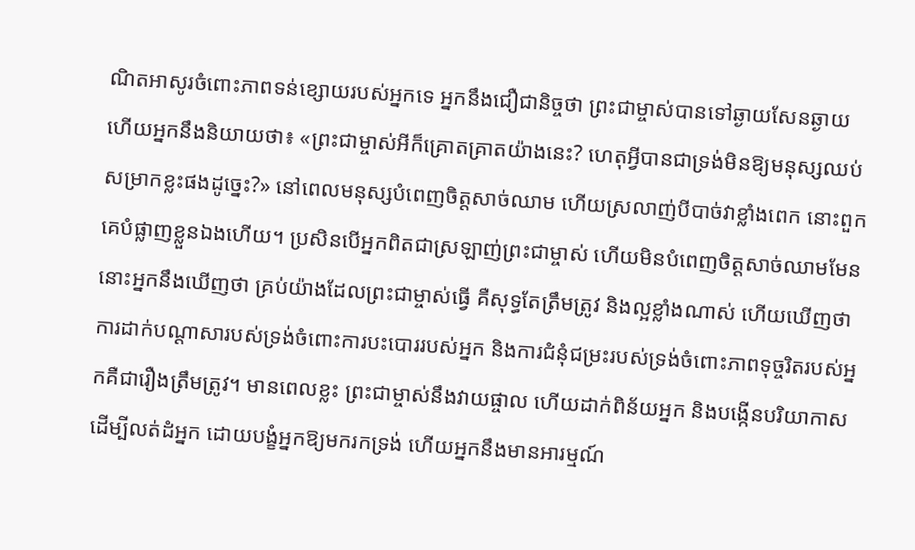ណិតអាសូរចំពោះភាពទន់ខ្សោយរបស់អ្នកទេ អ្នកនឹងជឿជានិច្ចថា ព្រះជាម្ចាស់បានទៅឆ្ងាយសែនឆ្ងាយ ហើយអ្នកនឹងនិយាយថា៖ «ព្រះជាម្ចាស់អីក៏គ្រោតគ្រាតយ៉ាងនេះ? ហេតុអ្វីបានជាទ្រង់មិនឱ្យមនុស្សឈប់សម្រាកខ្លះផងដូច្នេះ?» នៅពេលមនុស្សបំពេញចិត្តសាច់ឈាម ហើយស្រលាញ់បីបាច់វាខ្លាំងពេក នោះពួកគេបំផ្លាញខ្លួនឯងហើយ។ ប្រសិនបើអ្នកពិតជាស្រឡាញ់ព្រះជាម្ចាស់ ហើយមិនបំពេញចិត្តសាច់ឈាមមែន នោះអ្នកនឹងឃើញថា គ្រប់យ៉ាងដែលព្រះជាម្ចាស់ធ្វើ គឺសុទ្ធតែត្រឹមត្រូវ និងល្អខ្លាំងណាស់ ហើយឃើញថា ការដាក់បណ្ដាសារបស់ទ្រង់ចំពោះការបះបោររបស់អ្នក និងការជំនុំជម្រះរបស់ទ្រង់ចំពោះភាពទុច្ចរិតរបស់អ្នកគឺជារឿងត្រឹមត្រូវ។ មានពេលខ្លះ ព្រះជាម្ចាស់នឹងវាយផ្ចាល ហើយដាក់ពិន័យអ្នក និងបង្កើនបរិយាកាសដើម្បីលត់ដំអ្នក ដោយបង្ខំអ្នកឱ្យមករកទ្រង់ ហើយអ្នកនឹងមានអារម្មណ៍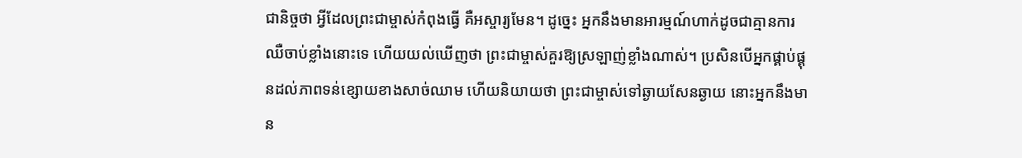ជានិច្ចថា អ្វីដែលព្រះជាម្ចាស់កំពុងធ្វើ គឺអស្ចារ្យមែន។ ដូច្នេះ អ្នកនឹងមានអារម្មណ៍ហាក់ដូចជាគ្មានការឈឺចាប់ខ្លាំងនោះទេ ហើយយល់ឃើញថា ព្រះជាម្ចាស់គួរឱ្យស្រឡាញ់ខ្លាំងណាស់។ ប្រសិនបើអ្នកផ្គាប់ផ្គុនដល់ភាពទន់ខ្សោយខាងសាច់ឈាម ហើយនិយាយថា ព្រះជាម្ចាស់ទៅឆ្ងាយសែនឆ្ងាយ នោះអ្នកនឹងមាន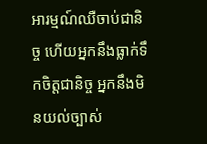អារម្មណ៍ឈឺចាប់ជានិច្ច ហើយអ្នកនឹងធ្លាក់ទឹកចិត្តជានិច្ច អ្នកនឹងមិនយល់ច្បាស់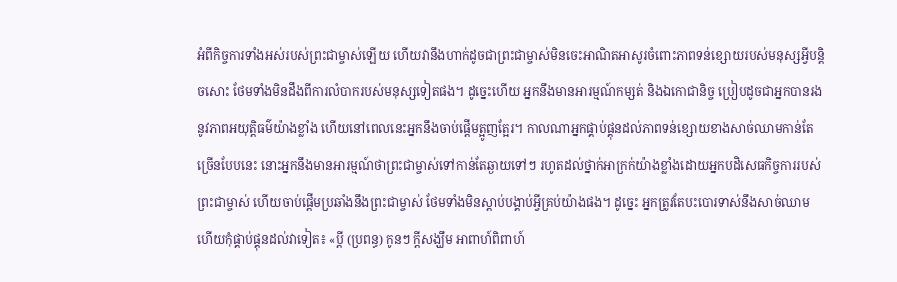អំពីកិច្ចការទាំងអស់របស់ព្រះជាម្ចាស់ឡើយ ហើយវានឹងហាក់ដូចជាព្រះជាម្ចាស់មិនចេះអាណិតអាសូរចំពោះភាពទន់ខ្សោយរបស់មនុស្សអ្វីបន្តិចសោះ ថែមទាំងមិនដឹងពីការលំបាករបស់មនុស្សទៀតផង។ ដូច្នេះហើយ អ្នកនឹងមានអារម្មណ៍កម្សត់ និងឯកោជានិច្ច ប្រៀបដូចជាអ្នកបានរងនូវភាពអយុត្តិធម៌យ៉ាងខ្លាំង ហើយនៅពេលនេះអ្នកនឹងចាប់ផ្ដើមត្អូញត្អែរ។ កាលណាអ្នកផ្គាប់ផ្គុនដល់ភាពទន់ខ្សោយខាងសាច់ឈាមកាន់តែច្រើនបែបនេះ នោះអ្នកនឹងមានអារម្មណ៍ថាព្រះជាម្ចាស់ទៅកាន់តែឆ្ងាយទៅៗ រហូតដល់ថ្នាក់អាក្រក់យ៉ាងខ្លាំងដោយអ្នកបដិសេធកិច្ចការរបស់ព្រះជាម្ចាស់ ហើយចាប់ផ្ដើមប្រឆាំងនឹងព្រះជាម្ចាស់ ថែមទាំងមិនស្ដាប់បង្គាប់អ្វីគ្រប់យ៉ាងផង។ ដូច្នេះ អ្នកត្រូវតែបះបោរទាស់នឹងសាច់ឈាម ហើយកុំផ្គាប់ផ្គុនដល់វាទៀត៖ «ប្តី (ប្រពន្ធ) កូនៗ ក្ដីសង្ឃឹម អាពាហ៍ពិពាហ៍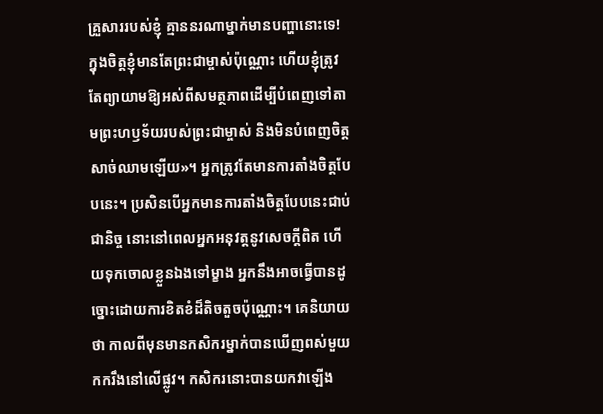គ្រួសាររបស់ខ្ញុំ គ្មាននរណាម្នាក់មានបញ្ហានោះទេ! ក្នុងចិត្តខ្ញុំមានតែព្រះជាម្ចាស់ប៉ុណ្ណោះ ហើយខ្ញុំត្រូវតែព្យាយាមឱ្យអស់ពីសមត្ថភាពដើម្បីបំពេញទៅតាមព្រះហឫទ័យរបស់ព្រះជាម្ចាស់ និងមិនបំពេញចិត្តសាច់ឈាមឡើយ»។ អ្នកត្រូវតែមានការតាំងចិត្តបែបនេះ។ ប្រសិនបើអ្នកមានការតាំងចិត្តបែបនេះជាប់ជានិច្ច នោះនៅពេលអ្នកអនុវត្តនូវសេចក្ដីពិត ហើយទុកចោលខ្លួនឯងទៅម្ខាង អ្នកនឹងអាចធ្វើបានដូច្នោះដោយការខិតខំដ៏តិចតួចប៉ុណ្ណោះ។ គេនិយាយថា កាលពីមុនមានកសិករម្នាក់បានឃើញពស់មួយកករឹងនៅលើផ្លូវ។ កសិករនោះបានយកវាឡើង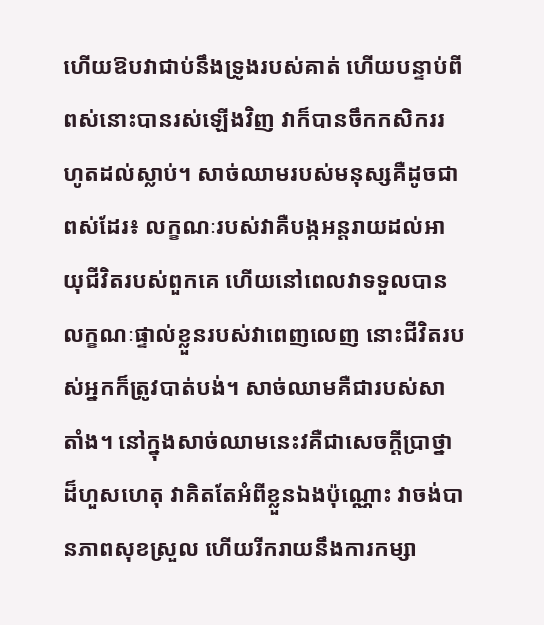ហើយឱបវាជាប់នឹងទ្រូងរបស់គាត់ ហើយបន្ទាប់ពីពស់នោះបានរស់ឡើងវិញ វាក៏បានចឹកកសិកររហូតដល់ស្លាប់។ សាច់ឈាមរបស់មនុស្សគឺដូចជាពស់ដែរ៖ លក្ខណៈរបស់វាគឺបង្កអន្តរាយដល់អាយុជីវិតរបស់ពួកគេ ហើយនៅពេលវាទទួលបានលក្ខណៈផ្ទាល់ខ្លួនរបស់វាពេញលេញ នោះជីវិតរបស់អ្នកក៏ត្រូវបាត់បង់។ សាច់ឈាមគឺជារបស់សាតាំង។ នៅក្នុងសាច់ឈាមនេះវគឺជាសេចក្ដីប្រាថ្នាដ៏ហួសហេតុ វាគិតតែអំពីខ្លួនឯងប៉ុណ្ណោះ វាចង់បានភាពសុខស្រួល ហើយរីករាយនឹងការកម្សា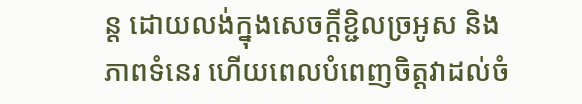ន្ត ដោយលង់ក្នុងសេចក្ដីខ្ជិលច្រអូស និងភាពទំនេរ ហើយពេលបំពេញចិត្តវាដល់ចំ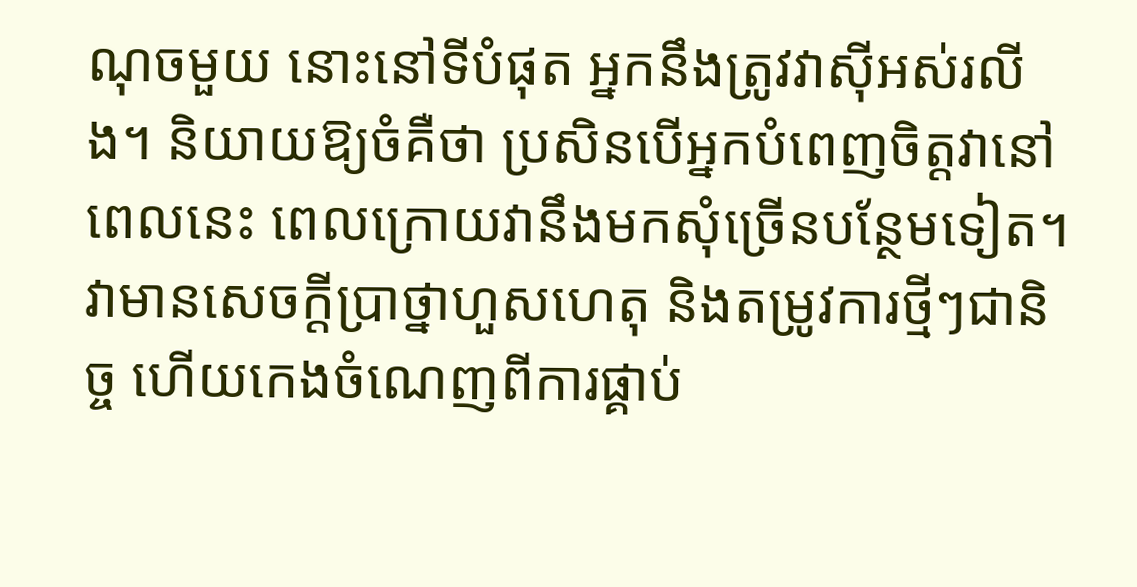ណុចមួយ នោះនៅទីបំផុត អ្នកនឹងត្រូវវាស៊ីអស់រលីង។ និយាយឱ្យចំគឺថា ប្រសិនបើអ្នកបំពេញចិត្តវានៅពេលនេះ ពេលក្រោយវានឹងមកសុំច្រើនបន្ថែមទៀត។ វាមានសេចក្ដីប្រាថ្នាហួសហេតុ និងតម្រូវការថ្មីៗជានិច្ច ហើយកេងចំណេញពីការផ្គាប់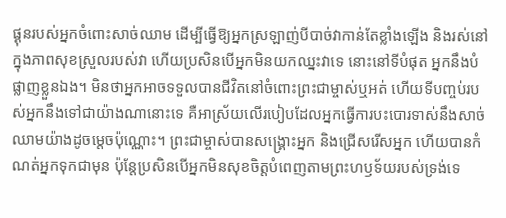ផ្គុនរបស់អ្នកចំពោះសាច់ឈាម ដើម្បីធ្វើឱ្យអ្នកស្រឡាញ់បីបាច់វាកាន់តែខ្លាំងឡើង និងរស់នៅក្នុងភាពសុខស្រួលរបស់វា ហើយប្រសិនបើអ្នកមិនយកឈ្នះវាទេ នោះនៅទីបំផុត អ្នកនឹងបំផ្លាញខ្លួនឯង។ មិនថាអ្នកអាចទទួលបានជីវិតនៅចំពោះព្រះជាម្ចាស់ឬអត់ ហើយទីបញ្ចប់របស់អ្នកនឹងទៅជាយ៉ាងណានោះទេ គឺអាស្រ័យលើរបៀបដែលអ្នកធ្វើការបះបោរទាស់នឹងសាច់ឈាមយ៉ាងដូចម្ដេចប៉ុណ្ណោះ។ ព្រះជាម្ចាស់បានសង្គ្រោះអ្នក និងជ្រើសរើសអ្នក ហើយបានកំណត់អ្នកទុកជាមុន ប៉ុន្តែប្រសិនបើអ្នកមិនសុខចិត្តបំពេញតាមព្រះហឫទ័យរបស់ទ្រង់ទេ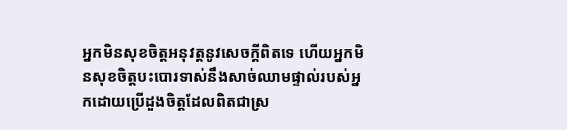អ្នកមិនសុខចិត្តអនុវត្តនូវសេចក្ដីពិតទេ ហើយអ្នកមិនសុខចិត្តបះបោរទាស់នឹងសាច់ឈាមផ្ទាល់របស់អ្នកដោយប្រើដួងចិត្តដែលពិតជាស្រ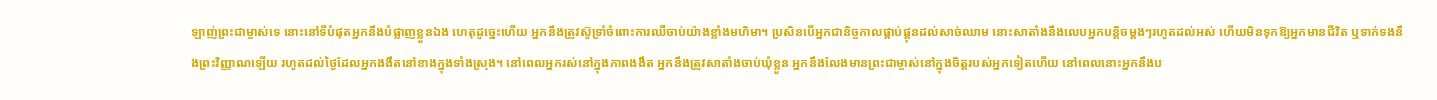ឡាញ់ព្រះជាម្ចាស់ទេ នោះនៅទីបំផុតអ្នកនឹងបំផ្លាញខ្លួនឯង ហេតុដូច្នេះហើយ អ្នកនឹងត្រូវស៊ូទ្រាំចំពោះការឈឺចាប់យ៉ាងខ្លាំងមហិមា។ ប្រសិនបើអ្នកជានិច្ចកាលផ្គាប់ផ្គុនដល់សាច់ឈាម នោះសាតាំងនឹងលេបអ្នកបន្តិចម្តងៗរហូតដល់អស់ ហើយមិនទុកឱ្យអ្នកមានជីវិត ឬទាក់ទងនឹងព្រះវិញ្ញាណឡើយ រហូតដល់ថ្ងៃដែលអ្នកងងឹតនៅខាងក្នុងទាំងស្រុង។ នៅពេលអ្នករស់នៅក្នុងភាពងងឹត អ្នកនឹងត្រូវសាតាំងចាប់ឃុំខ្លួន អ្នកនឹងលែងមានព្រះជាម្ចាស់នៅក្នុងចិត្តរបស់អ្នកទៀតហើយ នៅពេលនោះអ្នកនឹងប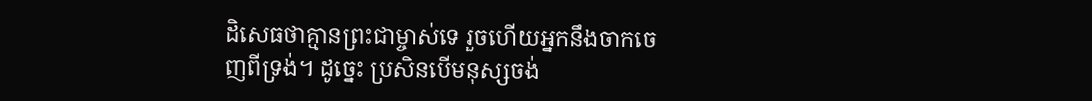ដិសេធថាគ្មានព្រះជាម្ចាស់ទេ រួចហើយអ្នកនឹងចាកចេញពីទ្រង់។ ដូច្នេះ ប្រសិនបើមនុស្សចង់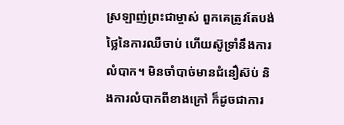ស្រឡាញ់ព្រះជាម្ចាស់ ពួកគេត្រូវតែបង់ថ្លៃនៃការឈឺចាប់ ហើយស៊ូទ្រាំនឹងការលំបាក។ មិនចាំបាច់មានជំនឿស៊ប់ និងការលំបាកពីខាងក្រៅ ក៏ដូចជាការ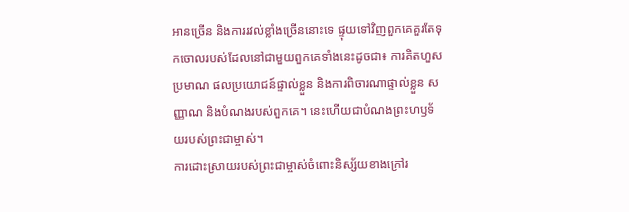អានច្រើន និងការរវល់ខ្លាំងច្រើននោះទេ ផ្ទុយទៅវិញពួកគេគួរតែទុកចោលរបស់ដែលនៅជាមួយពួកគេទាំងនេះដូចជា៖ ការគិតហួសប្រមាណ ផលប្រយោជន៍ផ្ទាល់ខ្លួន និងការពិចារណាផ្ទាល់ខ្លួន សញ្ញាណ និងបំណងរបស់ពួកគេ។ នេះហើយជាបំណងព្រះហឫទ័យរបស់ព្រះជាម្ចាស់។
ការដោះស្រាយរបស់ព្រះជាម្ចាស់ចំពោះនិស្ស័យខាងក្រៅរ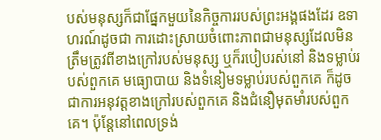បស់មនុស្សក៏ជាផ្នែកមួយនៃកិច្ចការរបស់ព្រះអង្គផងដែរ ឧទាហរណ៍ដូចជា ការដោះស្រាយចំពោះភាពជាមនុស្សដែលមិនត្រឹមត្រូវពីខាងក្រៅរបស់មនុស្ស ឬក៏របៀបរស់នៅ និងទម្លាប់របស់ពួកគេ មធ្យោបាយ និងទំនៀមទម្លាប់របស់ពួកគេ ក៏ដូចជាការអនុវត្តខាងក្រៅរបស់ពួកគេ និងជំនឿមុតមាំរបស់ពួកគេ។ ប៉ុន្តែនៅពេលទ្រង់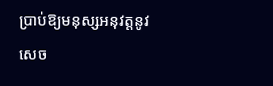ប្រាប់ឱ្យមនុស្សអនុវត្តនូវសេច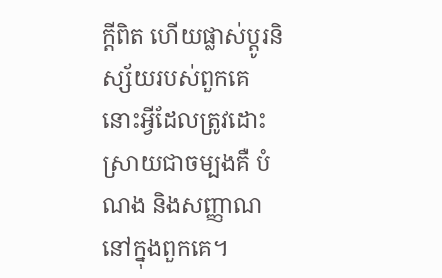ក្ដីពិត ហើយផ្លាស់ប្ដូរនិស្ស័យរបស់ពួកគេ នោះអ្វីដែលត្រូវដោះស្រាយជាចម្បងគឺ បំណង និងសញ្ញាណនៅក្នុងពួកគេ។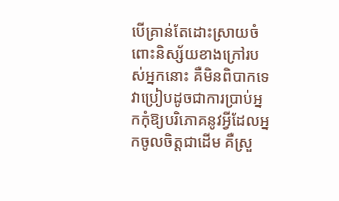បើគ្រាន់តែដោះស្រាយចំពោះនិស្ស័យខាងក្រៅរបស់អ្នកនោះ គឺមិនពិបាកទេ វាប្រៀបដូចជាការប្រាប់អ្នកកុំឱ្យបរិភោគនូវអ្វីដែលអ្នកចូលចិត្តជាដើម គឺស្រួ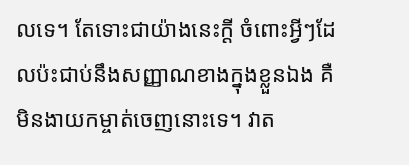លទេ។ តែទោះជាយ៉ាងនេះក្ដី ចំពោះអ្វីៗដែលប៉ះជាប់នឹងសញ្ញាណខាងក្នុងខ្លួនឯង គឺមិនងាយកម្ចាត់ចេញនោះទេ។ វាត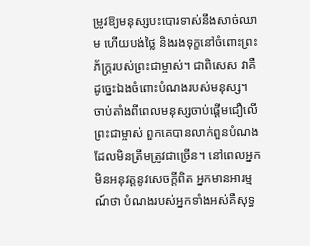ម្រូវឱ្យមនុស្សបះបោរទាស់នឹងសាច់ឈាម ហើយបង់ថ្លៃ និងរងទុក្ខនៅចំពោះព្រះភ័ក្រ្ដរបស់ព្រះជាម្ចាស់។ ជាពិសេស វាគឺដូច្នេះឯងចំពោះបំណងរបស់មនុស្ស។ ចាប់តាំងពីពេលមនុស្សចាប់ផ្ដើមជឿលើព្រះជាម្ចាស់ ពួកគេបានលាក់ពួនបំណងដែលមិនត្រឹមត្រូវជាច្រើន។ នៅពេលអ្នកមិនអនុវត្តនូវសេចក្ដីពិត អ្នកមានអារម្មណ៍ថា បំណងរបស់អ្នកទាំងអស់គឺសុទ្ធ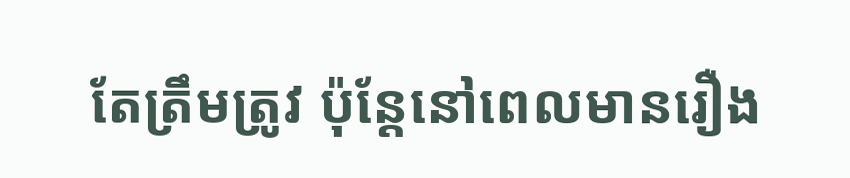តែត្រឹមត្រូវ ប៉ុន្តែនៅពេលមានរឿង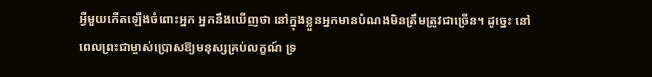អ្វីមួយកើតឡើងចំពោះអ្នក អ្នកនឹងឃើញថា នៅក្នុងខ្លួនអ្នកមានបំណងមិនត្រឹមត្រូវជាច្រើន។ ដូច្នេះ នៅពេលព្រះជាម្ចាស់ប្រោសឱ្យមនុស្សគ្រប់លក្ខណ៍ ទ្រ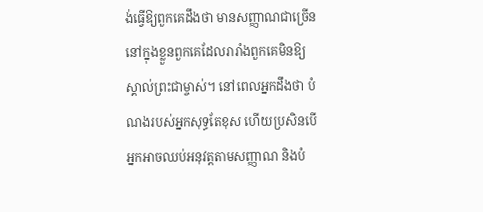ង់ធ្វើឱ្យពួកគេដឹងថា មានសញ្ញាណជាច្រើននៅក្នុងខ្លួនពួកគេដែលរារាំងពួកគេមិនឱ្យស្គាល់ព្រះជាម្ចាស់។ នៅពេលអ្នកដឹងថា បំណងរបស់អ្នកសុទ្ធតែខុស ហើយប្រសិនបើអ្នកអាចឈប់អនុវត្តតាមសញ្ញាណ និងបំ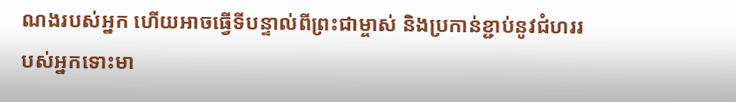ណងរបស់អ្នក ហើយអាចធ្វើទីបន្ទាល់ពីព្រះជាម្ចាស់ និងប្រកាន់ខ្ជាប់នូវជំហររបស់អ្នកទោះមា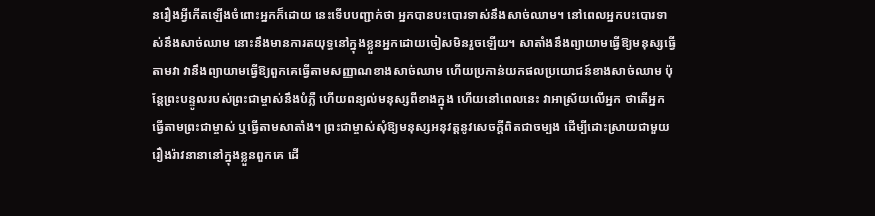នរឿងអ្វីកើតឡើងចំពោះអ្នកក៏ដោយ នេះទើបបញ្ជាក់ថា អ្នកបានបះបោរទាស់នឹងសាច់ឈាម។ នៅពេលអ្នកបះបោរទាស់នឹងសាច់ឈាម នោះនឹងមានការតយុទ្ធនៅក្នុងខ្លួនអ្នកដោយចៀសមិនរួចឡើយ។ សាតាំងនឹងព្យាយាមធ្វើឱ្យមនុស្សធ្វើតាមវា វានឹងព្យាយាមធ្វើឱ្យពួកគេធ្វើតាមសញ្ញាណខាងសាច់ឈាម ហើយប្រកាន់យកផលប្រយោជន៍ខាងសាច់ឈាម ប៉ុន្តែព្រះបន្ទូលរបស់ព្រះជាម្ចាស់នឹងបំភ្លឺ ហើយពន្យល់មនុស្សពីខាងក្នុង ហើយនៅពេលនេះ វាអាស្រ័យលើអ្នក ថាតើអ្នកធ្វើតាមព្រះជាម្ចាស់ ឬធ្វើតាមសាតាំង។ ព្រះជាម្ចាស់សុំឱ្យមនុស្សអនុវត្តនូវសេចក្ដីពិតជាចម្បង ដើម្បីដោះស្រាយជាមួយរឿងរ៉ាវនានានៅក្នុងខ្លួនពួកគេ ដើ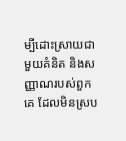ម្បីដោះស្រាយជាមួយគំនិត និងសញ្ញាណរបស់ពួកគេ ដែលមិនស្រប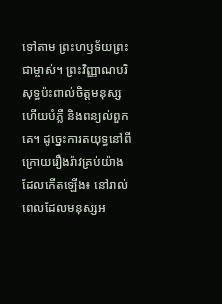ទៅតាម ព្រះហឫទ័យព្រះជាម្ចាស់។ ព្រះវិញ្ញាណបរិសុទ្ធប៉ះពាល់ចិត្តមនុស្ស ហើយបំភ្លឺ និងពន្យល់ពួកគេ។ ដូច្នេះការតយុទ្ធនៅពីក្រោយរឿងរ៉ាវគ្រប់យ៉ាងដែលកើតឡើង៖ នៅរាល់ពេលដែលមនុស្សអ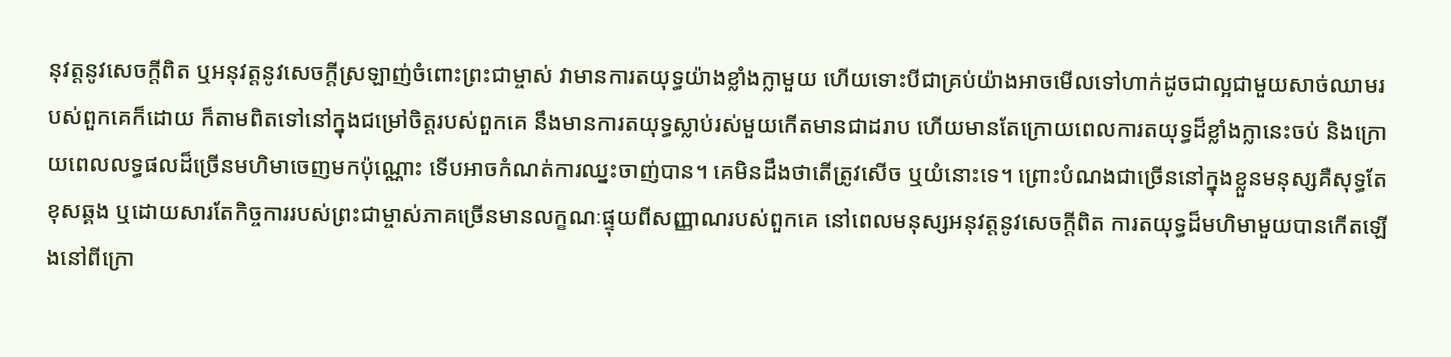នុវត្តនូវសេចក្តីពិត ឬអនុវត្តនូវសេចក្តីស្រឡាញ់ចំពោះព្រះជាម្ចាស់ វាមានការតយុទ្ធយ៉ាងខ្លាំងក្លាមួយ ហើយទោះបីជាគ្រប់យ៉ាងអាចមើលទៅហាក់ដូចជាល្អជាមួយសាច់ឈាមរបស់ពួកគេក៏ដោយ ក៏តាមពិតទៅនៅក្នុងជម្រៅចិត្តរបស់ពួកគេ នឹងមានការតយុទ្ធស្លាប់រស់មួយកើតមានជាដរាប ហើយមានតែក្រោយពេលការតយុទ្ធដ៏ខ្លាំងក្លានេះចប់ និងក្រោយពេលលទ្ធផលដ៏ច្រើនមហិមាចេញមកប៉ុណ្ណោះ ទើបអាចកំណត់ការឈ្នះចាញ់បាន។ គេមិនដឹងថាតើត្រូវសើច ឬយំនោះទេ។ ព្រោះបំណងជាច្រើននៅក្នុងខ្លួនមនុស្សគឺសុទ្ធតែខុសឆ្គង ឬដោយសារតែកិច្ចការរបស់ព្រះជាម្ចាស់ភាគច្រើនមានលក្ខណៈផ្ទុយពីសញ្ញាណរបស់ពួកគេ នៅពេលមនុស្សអនុវត្តនូវសេចក្តីពិត ការតយុទ្ធដ៏មហិមាមួយបានកើតឡើងនៅពីក្រោ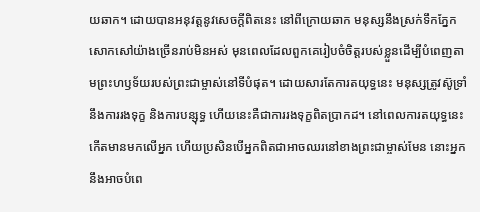យឆាក។ ដោយបានអនុវត្តនូវសេចក្ដីពិតនេះ នៅពីក្រោយឆាក មនុស្សនឹងស្រក់ទឹកភ្នែកសោកសៅយ៉ាងច្រើនរាប់មិនអស់ មុនពេលដែលពួកគេរៀបចំចិត្តរបស់ខ្លួនដើម្បីបំពេញតាមព្រះហឫទ័យរបស់ព្រះជាម្ចាស់នៅទីបំផុត។ ដោយសារតែការតយុទ្ធនេះ មនុស្សត្រូវស៊ូទ្រាំនឹងការរងទុក្ខ និងការបន្សុទ្ធ ហើយនេះគឺជាការរងទុក្ខពិតប្រាកដ។ នៅពេលការតយុទ្ធនេះកើតមានមកលើអ្នក ហើយប្រសិនបើអ្នកពិតជាអាចឈរនៅខាងព្រះជាម្ចាស់មែន នោះអ្នកនឹងអាចបំពេ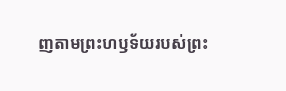ញតាមព្រះហឫទ័យរបស់ព្រះ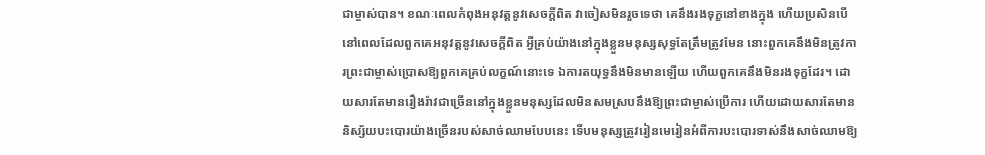ជាម្ចាស់បាន។ ខណៈពេលកំពុងអនុវត្តនូវសេចក្តីពិត វាចៀសមិនរួចទេថា គេនឹងរងទុក្ខនៅខាងក្នុង ហើយប្រសិនបើនៅពេលដែលពួកគេអនុវត្តនូវសេចក្ដីពិត អ្វីគ្រប់យ៉ាងនៅក្នុងខ្លួនមនុស្សសុទ្ធតែត្រឹមត្រូវមែន នោះពួកគេនឹងមិនត្រូវការព្រះជាម្ចាស់ប្រោសឱ្យពួកគេគ្រប់លក្ខណ៍នោះទេ ឯការតយុទ្ធនឹងមិនមានឡើយ ហើយពួកគេនឹងមិនរងទុក្ខដែរ។ ដោយសារតែមានរឿងរ៉ាវជាច្រើននៅក្នុងខ្លួនមនុស្សដែលមិនសមស្របនឹងឱ្យព្រះជាម្ចាស់ប្រើការ ហើយដោយសារតែមាននិស្ស័យបះបោរយ៉ាងច្រើនរបស់សាច់ឈាមបែបនេះ ទើបមនុស្សត្រូវរៀនមេរៀនអំពីការបះបោរទាស់នឹងសាច់ឈាមឱ្យ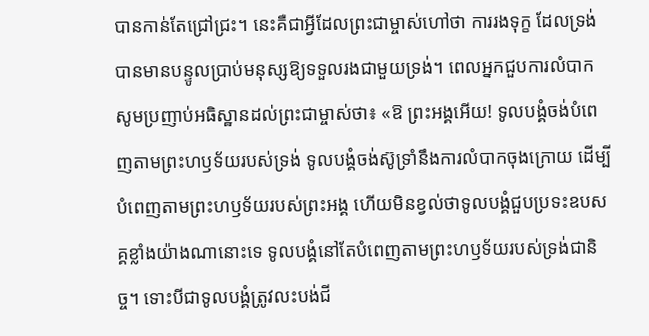បានកាន់តែជ្រៅជ្រះ។ នេះគឺជាអ្វីដែលព្រះជាម្ចាស់ហៅថា ការរងទុក្ខ ដែលទ្រង់បានមានបន្ទូលប្រាប់មនុស្សឱ្យទទួលរងជាមួយទ្រង់។ ពេលអ្នកជួបការលំបាក សូមប្រញាប់អធិស្ឋានដល់ព្រះជាម្ចាស់ថា៖ «ឱ ព្រះអង្គអើយ! ទូលបង្គំចង់បំពេញតាមព្រះហឫទ័យរបស់ទ្រង់ ទូលបង្គំចង់ស៊ូទ្រាំនឹងការលំបាកចុងក្រោយ ដើម្បីបំពេញតាមព្រះហឫទ័យរបស់ព្រះអង្គ ហើយមិនខ្វល់ថាទូលបង្គំជួបប្រទះឧបសគ្គខ្លាំងយ៉ាងណានោះទេ ទូលបង្គំនៅតែបំពេញតាមព្រះហឫទ័យរបស់ទ្រង់ជានិច្ច។ ទោះបីជាទូលបង្គំត្រូវលះបង់ជី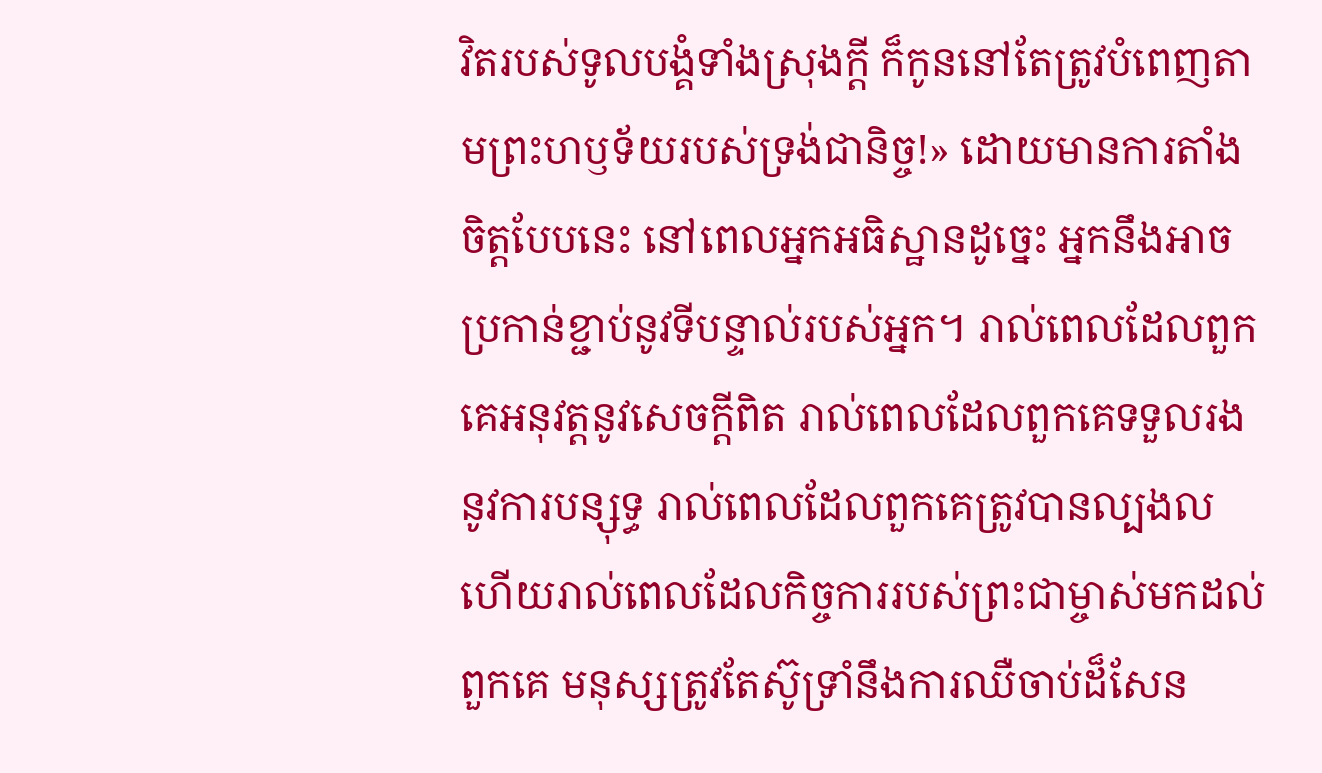វិតរបស់ទូលបង្គំទាំងស្រុងក្ដី ក៏កូននៅតែត្រូវបំពេញតាមព្រះហឫទ័យរបស់ទ្រង់ជានិច្ច!» ដោយមានការតាំងចិត្តបែបនេះ នៅពេលអ្នកអធិស្ឋានដូច្នេះ អ្នកនឹងអាចប្រកាន់ខ្ជាប់នូវទីបន្ទាល់របស់អ្នក។ រាល់ពេលដែលពួកគេអនុវត្តនូវសេចក្ដីពិត រាល់ពេលដែលពួកគេទទួលរងនូវការបន្សុទ្ធ រាល់ពេលដែលពួកគេត្រូវបានល្បងល ហើយរាល់ពេលដែលកិច្ចការរបស់ព្រះជាម្ចាស់មកដល់ពួកគេ មនុស្សត្រូវតែស៊ូទ្រាំនឹងការឈឺចាប់ដ៏សែន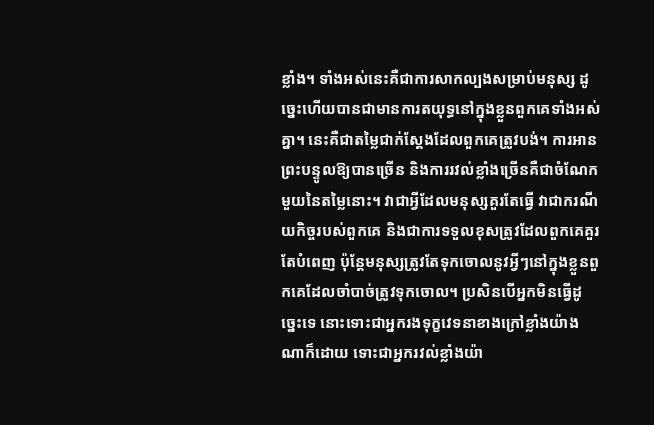ខ្លាំង។ ទាំងអស់នេះគឺជាការសាកល្បងសម្រាប់មនុស្ស ដូច្នេះហើយបានជាមានការតយុទ្ធនៅក្នុងខ្លួនពួកគេទាំងអស់គ្នា។ នេះគឺជាតម្លៃជាក់ស្តែងដែលពួកគេត្រូវបង់។ ការអានព្រះបន្ទូលឱ្យបានច្រើន និងការរវល់ខ្លាំងច្រើនគឺជាចំណែកមួយនៃតម្លៃនោះ។ វាជាអ្វីដែលមនុស្សគួរតែធ្វើ វាជាករណីយកិច្ចរបស់ពួកគេ និងជាការទទួលខុសត្រូវដែលពួកគេគួរតែបំពេញ ប៉ុន្តែមនុស្សត្រូវតែទុកចោលនូវអ្វីៗនៅក្នុងខ្លួនពួកគេដែលចាំបាច់ត្រូវទុកចោល។ ប្រសិនបើអ្នកមិនធ្វើដូច្នេះទេ នោះទោះជាអ្នករងទុក្ខវេទនាខាងក្រៅខ្លាំងយ៉ាងណាក៏ដោយ ទោះជាអ្នករវល់ខ្លាំងយ៉ា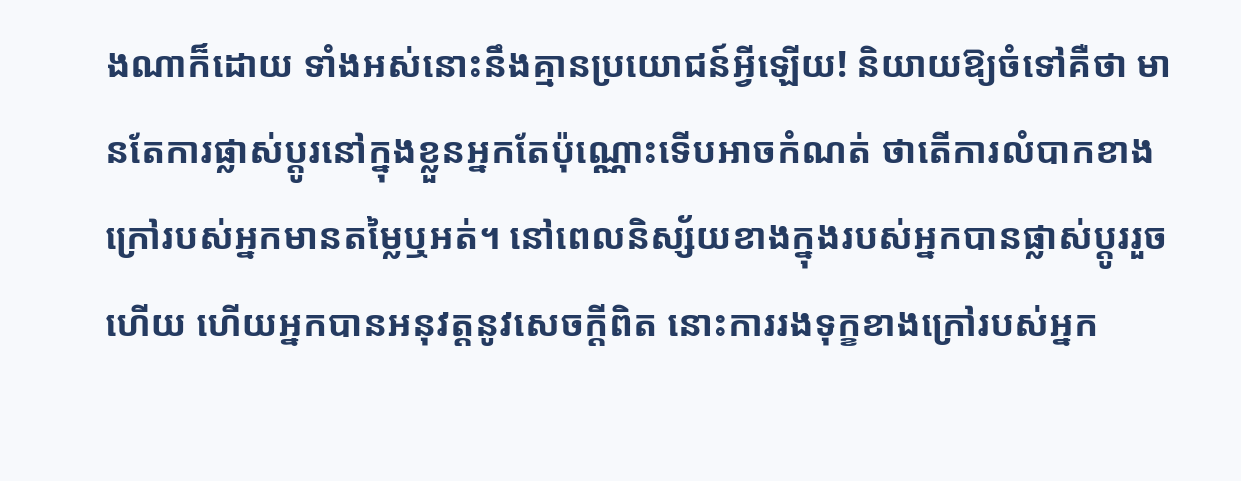ងណាក៏ដោយ ទាំងអស់នោះនឹងគ្មានប្រយោជន៍អ្វីឡើយ! និយាយឱ្យចំទៅគឺថា មានតែការផ្លាស់ប្ដូរនៅក្នុងខ្លួនអ្នកតែប៉ុណ្ណោះទើបអាចកំណត់ ថាតើការលំបាកខាងក្រៅរបស់អ្នកមានតម្លៃឬអត់។ នៅពេលនិស្ស័យខាងក្នុងរបស់អ្នកបានផ្លាស់ប្តូររួចហើយ ហើយអ្នកបានអនុវត្តនូវសេចក្តីពិត នោះការរងទុក្ខខាងក្រៅរបស់អ្នក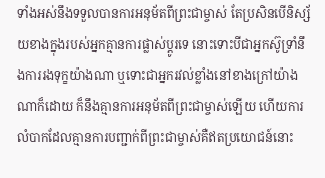ទាំងអស់នឹងទទួលបានការអនុម័តពីព្រះជាម្ចាស់ តែប្រសិនបើនិស្ស័យខាងក្នុងរបស់អ្នកគ្មានការផ្លាស់ប្តូរទេ នោះទោះបីជាអ្នកស៊ូទ្រាំនឹងការរងទុក្ខយ៉ាងណា ឬទោះជាអ្នករវល់ខ្លាំងនៅខាងក្រៅយ៉ាងណាក៏ដោយ ក៏នឹងគ្មានការអនុម័តពីព្រះជាម្ចាស់ឡើយ ហើយការលំបាកដែលគ្មានការបញ្ជាក់ពីព្រះជាម្ចាស់គឺឥតប្រយោជន៍នោះ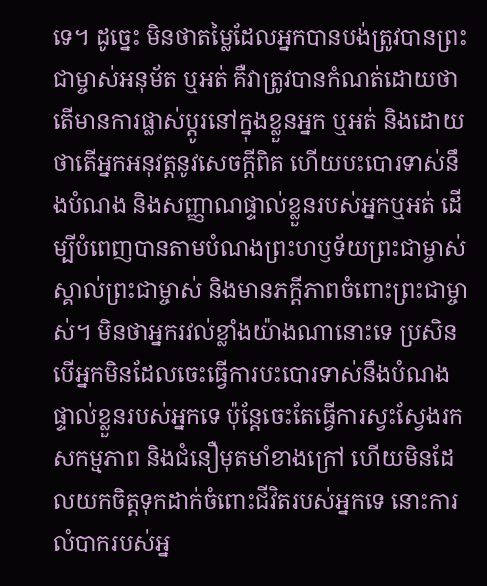ទេ។ ដូច្នេះ មិនថាតម្លៃដែលអ្នកបានបង់ត្រូវបានព្រះជាម្ចាស់អនុម័ត ឬអត់ គឺវាត្រូវបានកំណត់ដោយថាតើមានការផ្លាស់ប្ដូរនៅក្នុងខ្លួនអ្នក ឬអត់ និងដោយថាតើអ្នកអនុវត្តនូវសេចក្ដីពិត ហើយបះបោរទាស់នឹងបំណង និងសញ្ញាណផ្ទាល់ខ្លួនរបស់អ្នកឬអត់ ដើម្បីបំពេញបានតាមបំណងព្រះហឫទ័យព្រះជាម្ចាស់ ស្គាល់ព្រះជាម្ចាស់ និងមានភក្ដីភាពចំពោះព្រះជាម្ចាស់។ មិនថាអ្នករវល់ខ្លាំងយ៉ាងណានោះទេ ប្រសិនបើអ្នកមិនដែលចេះធ្វើការបះបោរទាស់នឹងបំណងផ្ទាល់ខ្លួនរបស់អ្នកទេ ប៉ុន្តែចេះតែធ្វើការស្វះស្វែងរកសកម្មភាព និងជំនឿមុតមាំខាងក្រៅ ហើយមិនដែលយកចិត្តទុកដាក់ចំពោះជីវិតរបស់អ្នកទេ នោះការលំបាករបស់អ្ន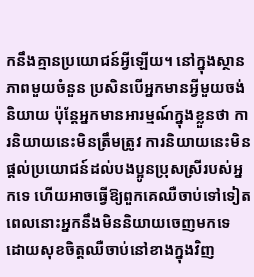កនឹងគ្មានប្រយោជន៍អ្វីឡើយ។ នៅក្នុងស្ថានភាពមួយចំនួន ប្រសិនបើអ្នកមានអ្វីមួយចង់និយាយ ប៉ុន្តែអ្នកមានអារម្មណ៍ក្នុងខ្លួនថា ការនិយាយនេះមិនត្រឹមត្រូវ ការនិយាយនេះមិនផ្ដល់ប្រយោជន៍ដល់បងប្អូនប្រុសស្រីរបស់អ្នកទេ ហើយអាចធ្វើឱ្យពួកគេឈឺចាប់ទៅទៀត ពេលនោះអ្នកនឹងមិននិយាយចេញមកទេ ដោយសុខចិត្តឈឺចាប់នៅខាងក្នុងវិញ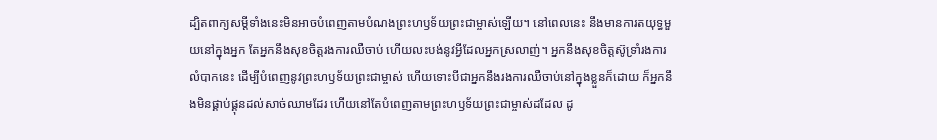ដ្បិតពាក្យសម្ដីទាំងនេះមិនអាចបំពេញតាមបំណងព្រះហឫទ័យព្រះជាម្ចាស់ឡើយ។ នៅពេលនេះ នឹងមានការតយុទ្ធមួយនៅក្នុងអ្នក តែអ្នកនឹងសុខចិត្តរងការឈឺចាប់ ហើយលះបង់នូវអ្វីដែលអ្នកស្រលាញ់។ អ្នកនឹងសុខចិត្តស៊ូទ្រាំរងការលំបាកនេះ ដើម្បីបំពេញនូវព្រះហឫទ័យព្រះជាម្ចាស់ ហើយទោះបីជាអ្នកនឹងរងការឈឺចាប់នៅក្នុងខ្លួនក៏ដោយ ក៏អ្នកនឹងមិនផ្គាប់ផ្គុនដល់សាច់ឈាមដែរ ហើយនៅតែបំពេញតាមព្រះហឫទ័យព្រះជាម្ចាស់ដដែល ដូ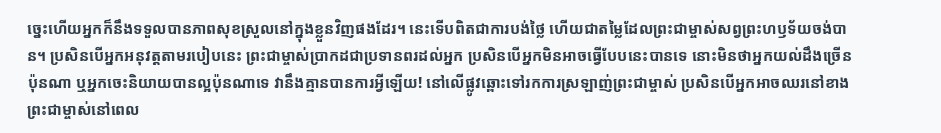ច្នេះហើយអ្នកក៏នឹងទទួលបានភាពសុខស្រួលនៅក្នុងខ្លួនវិញផងដែរ។ នេះទើបពិតជាការបង់ថ្លៃ ហើយជាតម្លៃដែលព្រះជាម្ចាស់សព្វព្រះហឫទ័យចង់បាន។ ប្រសិនបើអ្នកអនុវត្តតាមរបៀបនេះ ព្រះជាម្ចាស់ប្រាកដជាប្រទានពរដល់អ្នក ប្រសិនបើអ្នកមិនអាចធ្វើបែបនេះបានទេ នោះមិនថាអ្នកយល់ដឹងច្រើនប៉ុនណា ឬអ្នកចេះនិយាយបានល្អប៉ុនណាទេ វានឹងគ្មានបានការអ្វីឡើយ! នៅលើផ្លូវឆ្ពោះទៅរកការស្រឡាញ់ព្រះជាម្ចាស់ ប្រសិនបើអ្នកអាចឈរនៅខាងព្រះជាម្ចាស់នៅពេល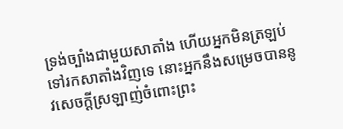ទ្រង់ច្បាំងជាមួយសាតាំង ហើយអ្នកមិនត្រឡប់ទៅរកសាតាំងវិញទេ នោះអ្នកនឹងសម្រេចបាននូវសេចក្ដីស្រឡាញ់ចំពោះព្រះ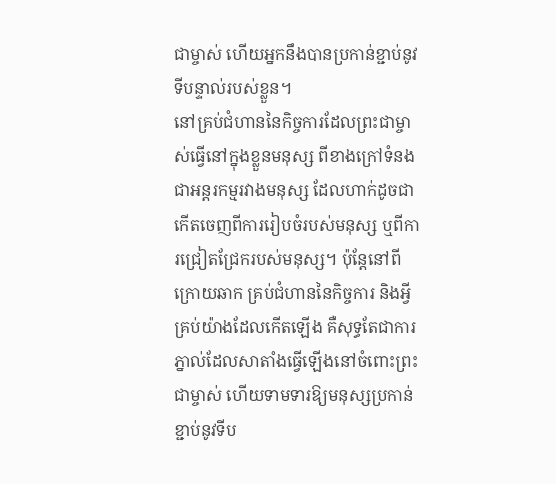ជាម្ចាស់ ហើយអ្នកនឹងបានប្រកាន់ខ្ជាប់នូវទីបន្ទាល់របស់ខ្លួន។
នៅគ្រប់ជំហាននៃកិច្ចការដែលព្រះជាម្ចាស់ធ្វើនៅក្នុងខ្លួនមនុស្ស ពីខាងក្រៅទំនងជាអន្តរកម្មរវាងមនុស្ស ដែលហាក់ដូចជាកើតចេញពីការរៀបចំរបស់មនុស្ស ឬពីការជ្រៀតជ្រែករបស់មនុស្ស។ ប៉ុន្តែនៅពីក្រោយឆាក គ្រប់ជំហាននៃកិច្ចការ និងអ្វីគ្រប់យ៉ាងដែលកើតឡើង គឺសុទ្ធតែជាការភ្នាល់ដែលសាតាំងធ្វើឡើងនៅចំពោះព្រះជាម្ចាស់ ហើយទាមទារឱ្យមនុស្សប្រកាន់ខ្ជាប់នូវទីប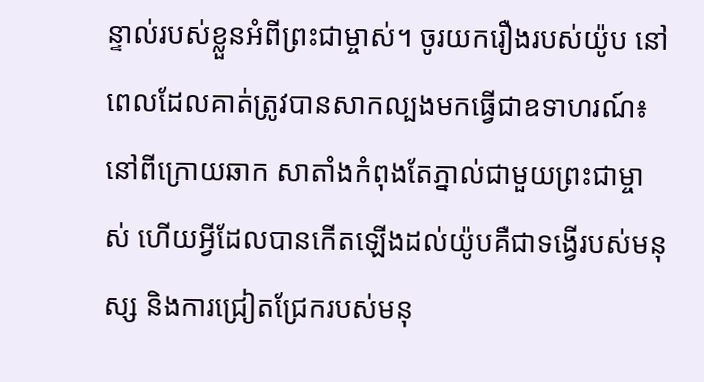ន្ទាល់របស់ខ្លួនអំពីព្រះជាម្ចាស់។ ចូរយករឿងរបស់យ៉ូប នៅពេលដែលគាត់ត្រូវបានសាកល្បងមកធ្វើជាឧទាហរណ៍៖ នៅពីក្រោយឆាក សាតាំងកំពុងតែភ្នាល់ជាមួយព្រះជាម្ចាស់ ហើយអ្វីដែលបានកើតឡើងដល់យ៉ូបគឺជាទង្វើរបស់មនុស្ស និងការជ្រៀតជ្រែករបស់មនុ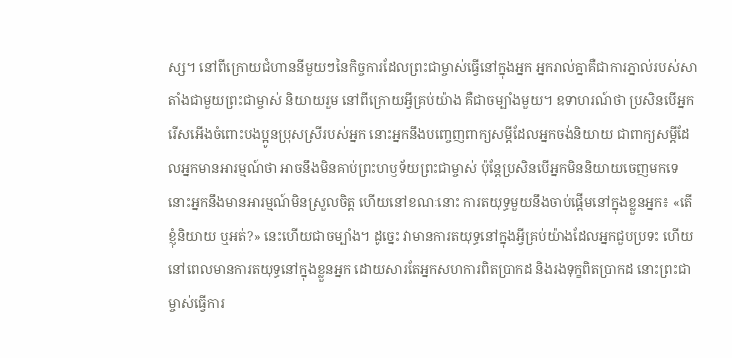ស្ស។ នៅពីក្រោយជំហាននីមួយៗនៃកិច្ចការដែលព្រះជាម្ចាស់ធ្វើនៅក្នុងអ្នក អ្នករាល់គ្នាគឺជាការភ្នាល់របស់សាតាំងជាមួយព្រះជាម្ចាស់ និយាយរួម នៅពីក្រោយអ្វីគ្រប់យ៉ាង គឺជាចម្បាំងមួយ។ ឧទាហរណ៍ថា ប្រសិនបើអ្នករើសអើងចំពោះបងប្អូនប្រុសស្រីរបស់អ្នក នោះអ្នកនឹងបញ្ចេញពាក្យសម្ដីដែលអ្នកចង់និយាយ ជាពាក្យសម្ដីដែលអ្នកមានអារម្មណ៍ថា អាចនឹងមិនគាប់ព្រះហឫទ័យព្រះជាម្ចាស់ ប៉ុន្តែប្រសិនបើអ្នកមិននិយាយចេញមកទេ នោះអ្នកនឹងមានអារម្មណ៍មិនស្រួលចិត្ត ហើយនៅខណៈនោះ ការតយុទ្ធមួយនឹងចាប់ផ្ដើមនៅក្នុងខ្លួនអ្នក៖ «តើខ្ញុំនិយាយ ឬអត់?» នេះហើយជាចម្បាំង។ ដូច្នេះ វាមានការតយុទ្ធនៅក្នុងអ្វីគ្រប់យ៉ាងដែលអ្នកជួបប្រទះ ហើយនៅពេលមានការតយុទ្ធនៅក្នុងខ្លួនអ្នក ដោយសារតែអ្នកសហការពិតប្រាកដ និងរងទុក្ខពិតប្រាកដ នោះព្រះជាម្ចាស់ធ្វើការ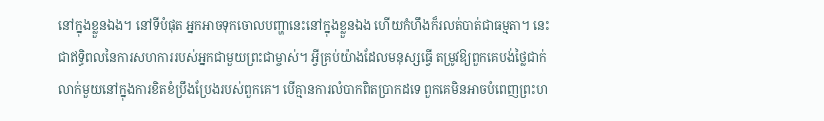នៅក្នុងខ្លួនឯង។ នៅទីបំផុត អ្នកអាចទុកចោលបញ្ហានេះនៅក្នុងខ្លួនឯង ហើយកំហឹងក៏រលត់បាត់ជាធម្មតា។ នេះជាឥទ្ធិពលនៃការសហការរបស់អ្នកជាមួយព្រះជាម្ចាស់។ អ្វីគ្រប់យ៉ាងដែលមនុស្សធ្វើ តម្រូវឱ្យពួកគេបង់ថ្លៃជាក់លាក់មួយនៅក្នុងការខិតខំប្រឹងប្រែងរបស់ពួកគេ។ បើគ្មានការលំបាកពិតប្រាកដទេ ពួកគេមិនអាចបំពេញព្រះហ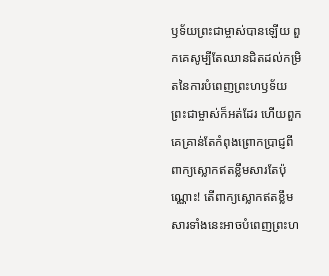ឫទ័យព្រះជាម្ចាស់បានឡើយ ពួកគេសូម្បីតែឈានជិតដល់កម្រិតនៃការបំពេញព្រះហឫទ័យព្រះជាម្ចាស់ក៏អត់ដែរ ហើយពួកគេគ្រាន់តែកំពុងព្រោកប្រាជ្ញពីពាក្យស្លោកឥតខ្លឹមសារតែប៉ុណ្ណោះ! តើពាក្យស្លោកឥតខ្លឹមសារទាំងនេះអាចបំពេញព្រះហ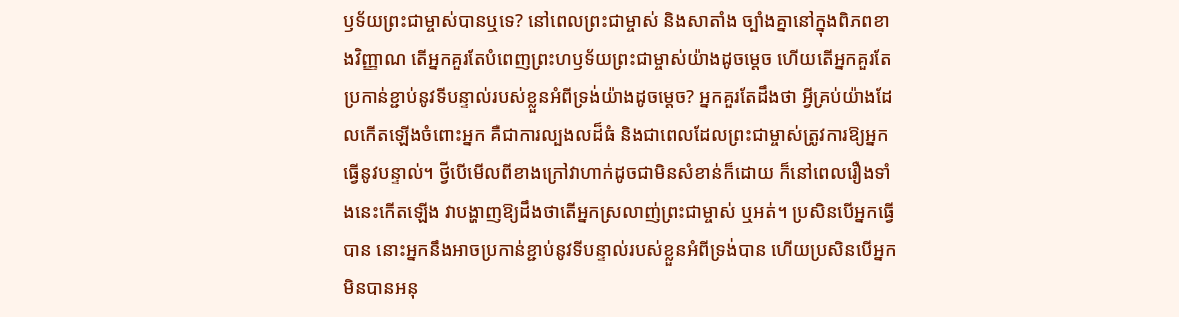ឫទ័យព្រះជាម្ចាស់បានឬទេ? នៅពេលព្រះជាម្ចាស់ និងសាតាំង ច្បាំងគ្នានៅក្នុងពិភពខាងវិញ្ញាណ តើអ្នកគួរតែបំពេញព្រះហឫទ័យព្រះជាម្ចាស់យ៉ាងដូចម្តេច ហើយតើអ្នកគួរតែប្រកាន់ខ្ជាប់នូវទីបន្ទាល់របស់ខ្លួនអំពីទ្រង់យ៉ាងដូចម្តេច? អ្នកគួរតែដឹងថា អ្វីគ្រប់យ៉ាងដែលកើតឡើងចំពោះអ្នក គឺជាការល្បងលដ៏ធំ និងជាពេលដែលព្រះជាម្ចាស់ត្រូវការឱ្យអ្នកធ្វើនូវបន្ទាល់។ ថ្វីបើមើលពីខាងក្រៅវាហាក់ដូចជាមិនសំខាន់ក៏ដោយ ក៏នៅពេលរឿងទាំងនេះកើតឡើង វាបង្ហាញឱ្យដឹងថាតើអ្នកស្រលាញ់ព្រះជាម្ចាស់ ឬអត់។ ប្រសិនបើអ្នកធ្វើបាន នោះអ្នកនឹងអាចប្រកាន់ខ្ជាប់នូវទីបន្ទាល់របស់ខ្លួនអំពីទ្រង់បាន ហើយប្រសិនបើអ្នកមិនបានអនុ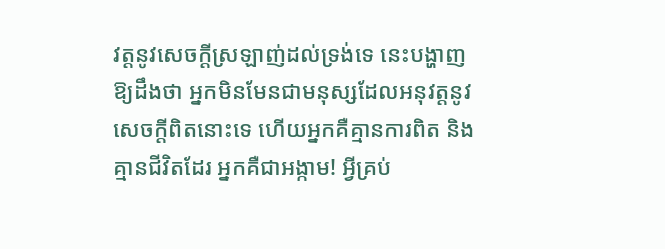វត្តនូវសេចក្ដីស្រឡាញ់ដល់ទ្រង់ទេ នេះបង្ហាញឱ្យដឹងថា អ្នកមិនមែនជាមនុស្សដែលអនុវត្តនូវសេចក្តីពិតនោះទេ ហើយអ្នកគឺគ្មានការពិត និងគ្មានជីវិតដែរ អ្នកគឺជាអង្កាម! អ្វីគ្រប់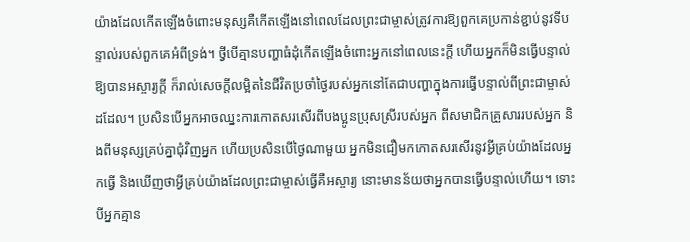យ៉ាងដែលកើតឡើងចំពោះមនុស្សគឺកើតឡើងនៅពេលដែលព្រះជាម្ចាស់ត្រូវការឱ្យពួកគេប្រកាន់ខ្ជាប់នូវទីបន្ទាល់របស់ពួកគេអំពីទ្រង់។ ថ្វីបើគ្មានបញ្ហាធំដុំកើតឡើងចំពោះអ្នកនៅពេលនេះក្ដី ហើយអ្នកក៏មិនធ្វើបន្ទាល់ឱ្យបានអស្ចារ្យក្ដី ក៏រាល់សេចក្ដីលម្អិតនៃជីវិតប្រចាំថ្ងៃរបស់អ្នកនៅតែជាបញ្ហាក្នុងការធ្វើបន្ទាល់ពីព្រះជាម្ចាស់ដដែល។ ប្រសិនបើអ្នកអាចឈ្នះការកោតសរសើរពីបងប្អូនប្រុសស្រីរបស់អ្នក ពីសមាជិកគ្រួសាររបស់អ្នក និងពីមនុស្សគ្រប់គ្នាជុំវិញអ្នក ហើយប្រសិនបើថ្ងៃណាមួយ អ្នកមិនជឿមកកោតសរសើរនូវអ្វីគ្រប់យ៉ាងដែលអ្នកធ្វើ និងឃើញថាអ្វីគ្រប់យ៉ាងដែលព្រះជាម្ចាស់ធ្វើគឺអស្ចារ្យ នោះមានន័យថាអ្នកបានធ្វើបន្ទាល់ហើយ។ ទោះបីអ្នកគ្មាន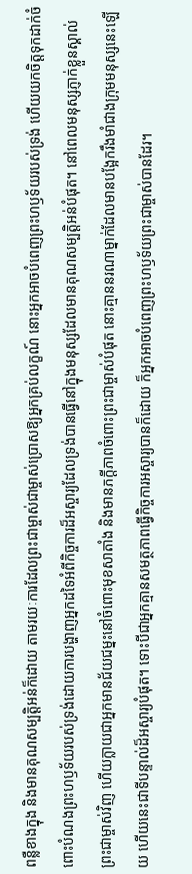ពន្លឺខាងក្នុង និងមានគុណសម្បត្តិអន់ក៏ដោយ តាមរយៈការដែលព្រះជាម្ចាស់ជាម្ចាស់ប្រោសឱ្យអ្នកគ្រប់លក្ខណ៍ នោះអ្នកអាចបំពេញព្រះហឫទ័យរបស់ទ្រង់ ហើយយកចិត្តទុកដាក់ចំពោះបំណងព្រះហឫទ័យរបស់ទ្រង់ដោយការបង្ហាញអ្នកដទៃអំពីកិច្ចការដ៏អស្ចារ្យដែលទ្រង់បានធ្វើនៅក្នុងមនុស្សដែលមានគុណសម្បត្តិអន់បំផុត។ នៅពេលមនុស្សភ្ញាក់ខ្លួនស្គាល់ព្រះជាម្ចាស់វិញ ហើយក្លាយជាអ្នកមានជ័យជម្នះនៅចំពោះមុខសាតាំង និងមានភក្ដីភាពចំពោះព្រះជាម្ចាស់បំផុត នោះគ្មាននរណាម្នាក់ដែលមានបង្អែករឹងមាំជាងក្រុមមនុស្សនេះឡើយ ហើយនេះជាទីបន្ទាល់ដ៏អស្ចារ្យបំផុត។ ទោះបីជាអ្នកគ្មានសមត្ថភាពធ្វើកិច្ចការអស្ចារ្យបានក៏ដោយ ក៏អ្នកអាចបំពេញព្រះហឫទ័យព្រះជាម្ចាស់បានដែរ។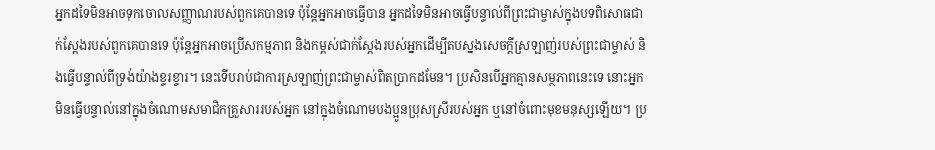អ្នកដទៃមិនអាចទុកចោលសញ្ញាណរបស់ពួកគេបានទេ ប៉ុន្តែអ្នកអាចធ្វើបាន អ្នកដទៃមិនអាចធ្វើបន្ទាល់ពីព្រះជាម្ចាស់ក្នុងបទពិសោធជាក់ស្តែងរបស់ពួកគេបានទេ ប៉ុន្តែអ្នកអាចប្រើសកម្មភាព និងកម្ពស់ជាក់ស្ដែងរបស់អ្នកដើម្បីតបស្នងសេចក្ដីស្រឡាញ់របស់ព្រះជាម្ចាស់ និងធ្វើបន្ទាល់ពីទ្រង់យ៉ាងខ្ទរខ្ទារ។ នេះទើបរាប់ជាការស្រឡាញ់ព្រះជាម្ចាស់ពិតប្រាកដមែន។ ប្រសិនបើអ្នកគ្មានសម្ថភាពនេះទេ នោះអ្នកមិនធ្វើបន្ទាល់នៅក្នុងចំណោមសមាជិកគ្រួសាររបស់អ្នក នៅក្នុងចំណោមបងប្អូនប្រុសស្រីរបស់អ្នក ឬនៅចំពោះមុខមនុស្សឡើយ។ ប្រ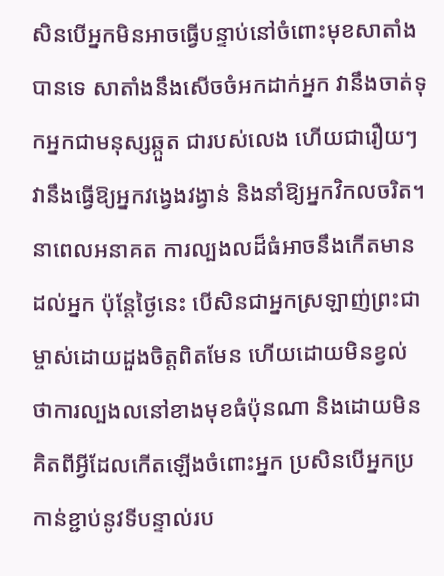សិនបើអ្នកមិនអាចធ្វើបន្ទាប់នៅចំពោះមុខសាតាំងបានទេ សាតាំងនឹងសើចចំអកដាក់អ្នក វានឹងចាត់ទុកអ្នកជាមនុស្សឆ្កួត ជារបស់លេង ហើយជារឿយៗវានឹងធ្វើឱ្យអ្នកវង្វេងវង្វាន់ និងនាំឱ្យអ្នកវិកលចរិត។ នាពេលអនាគត ការល្បងលដ៏ធំអាចនឹងកើតមានដល់អ្នក ប៉ុន្តែថ្ងៃនេះ បើសិនជាអ្នកស្រឡាញ់ព្រះជាម្ចាស់ដោយដួងចិត្តពិតមែន ហើយដោយមិនខ្វល់ថាការល្បងលនៅខាងមុខធំប៉ុនណា និងដោយមិនគិតពីអ្វីដែលកើតឡើងចំពោះអ្នក ប្រសិនបើអ្នកប្រកាន់ខ្ជាប់នូវទីបន្ទាល់រប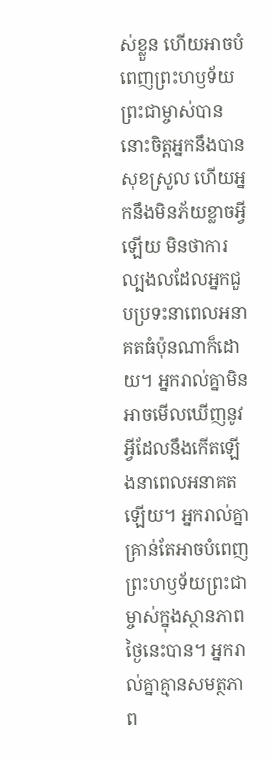ស់ខ្លួន ហើយអាចបំពេញព្រះហឫទ័យព្រះជាម្ចាស់បាន នោះចិត្តអ្នកនឹងបានសុខស្រួល ហើយអ្នកនឹងមិនភ័យខ្លាចអ្វីឡើយ មិនថាការល្បងលដែលអ្នកជួបប្រទះនាពេលអនាគតធំប៉ុនណាក៏ដោយ។ អ្នករាល់គ្នាមិនអាចមើលឃើញនូវអ្វីដែលនឹងកើតឡើងនាពេលអនាគតឡើយ។ អ្នករាល់គ្នាគ្រាន់តែអាចបំពេញព្រះហឫទ័យព្រះជាម្ចាស់ក្នុងស្ថានភាពថ្ងៃនេះបាន។ អ្នករាល់គ្នាគ្មានសមត្ថភាព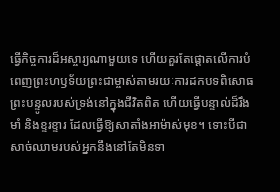ធ្វើកិច្ចការដ៏អស្ចារ្យណាមួយទេ ហើយគួរតែផ្ដោតលើការបំពេញព្រះហឫទ័យព្រះជាម្ចាស់តាមរយៈការដកបទពិសោធព្រះបន្ទូលរបស់ទ្រង់នៅក្នុងជីវិតពិត ហើយធ្វើបន្ទាល់ដ៏រឹងមាំ និងខ្ទរខ្ទារ ដែលធ្វើឱ្យសាតាំងអាម៉ាស់មុខ។ ទោះបីជាសាច់ឈាមរបស់អ្នកនឹងនៅតែមិនទា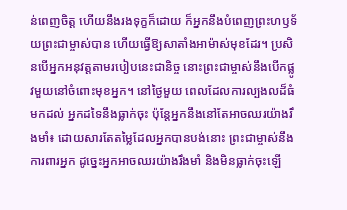ន់ពេញចិត្ត ហើយនឹងរងទុក្ខក៏ដោយ ក៏អ្នកនឹងបំពេញព្រះហឫទ័យព្រះជាម្ចាស់បាន ហើយធ្វើឱ្យសាតាំងអាម៉ាស់មុខដែរ។ ប្រសិនបើអ្នកអនុវត្តតាមរបៀបនេះជានិច្ច នោះព្រះជាម្ចាស់នឹងបើកផ្លូវមួយនៅចំពោះមុខអ្នក។ នៅថ្ងៃមួយ ពេលដែលការល្បងលដ៏ធំមកដល់ អ្នកដទៃនឹងធ្លាក់ចុះ ប៉ុន្តែអ្នកនឹងនៅតែអាចឈរយ៉ាងរឹងមាំ៖ ដោយសារតែតម្លៃដែលអ្នកបានបង់នោះ ព្រះជាម្ចាស់នឹងការពារអ្នក ដូច្នេះអ្នកអាចឈរយ៉ាងរឹងមាំ និងមិនធ្លាក់ចុះឡើ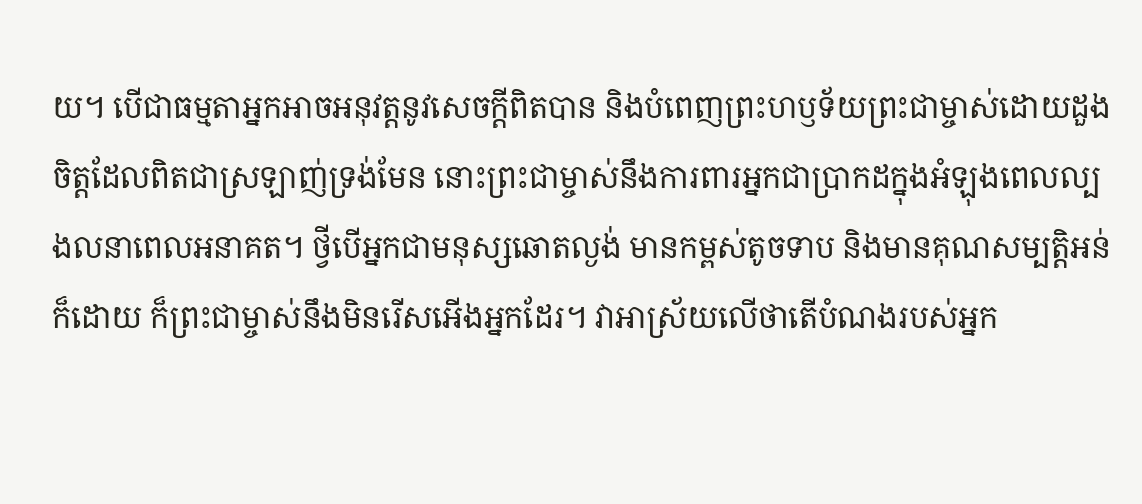យ។ បើជាធម្មតាអ្នកអាចអនុវត្តនូវសេចក្តីពិតបាន និងបំពេញព្រះហឫទ័យព្រះជាម្ចាស់ដោយដួងចិត្តដែលពិតជាស្រឡាញ់ទ្រង់មែន នោះព្រះជាម្ចាស់នឹងការពារអ្នកជាប្រាកដក្នុងអំឡុងពេលល្បងលនាពេលអនាគត។ ថ្វីបើអ្នកជាមនុស្សឆោតល្ងង់ មានកម្ពស់តូចទាប និងមានគុណសម្បត្តិអន់ក៏ដោយ ក៏ព្រះជាម្ចាស់នឹងមិនរើសអើងអ្នកដែរ។ វាអាស្រ័យលើថាតើបំណងរបស់អ្នក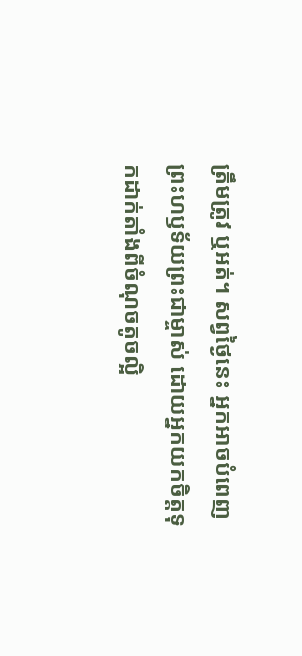ត្រឹមត្រូវ ឬអត់។ សព្វថ្ងៃនេះ អ្នកអាចបំពេញព្រះហឫទ័យព្រះជាម្ចាស់ ដោយអ្នកយកចិត្តទុកដាក់តាំងពីចំណុចតូចល្អិ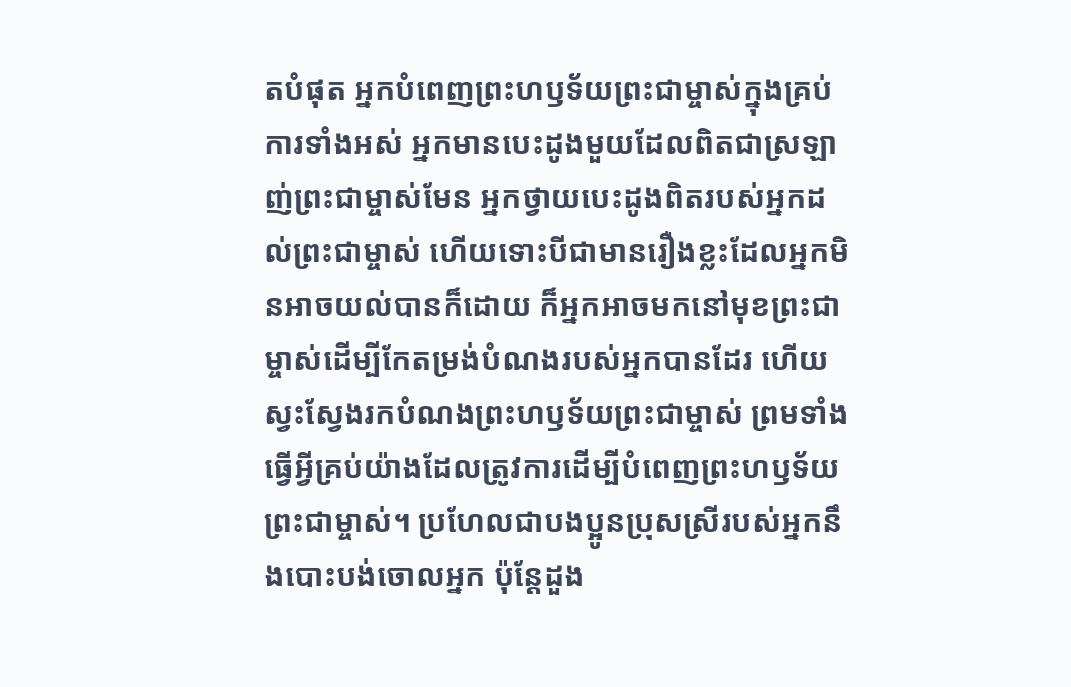តបំផុត អ្នកបំពេញព្រះហឫទ័យព្រះជាម្ចាស់ក្នុងគ្រប់ការទាំងអស់ អ្នកមានបេះដូងមួយដែលពិតជាស្រឡាញ់ព្រះជាម្ចាស់មែន អ្នកថ្វាយបេះដូងពិតរបស់អ្នកដល់ព្រះជាម្ចាស់ ហើយទោះបីជាមានរឿងខ្លះដែលអ្នកមិនអាចយល់បានក៏ដោយ ក៏អ្នកអាចមកនៅមុខព្រះជាម្ចាស់ដើម្បីកែតម្រង់បំណងរបស់អ្នកបានដែរ ហើយស្វះស្វែងរកបំណងព្រះហឫទ័យព្រះជាម្ចាស់ ព្រមទាំងធ្វើអ្វីគ្រប់យ៉ាងដែលត្រូវការដើម្បីបំពេញព្រះហឫទ័យព្រះជាម្ចាស់។ ប្រហែលជាបងប្អូនប្រុសស្រីរបស់អ្នកនឹងបោះបង់ចោលអ្នក ប៉ុន្តែដួង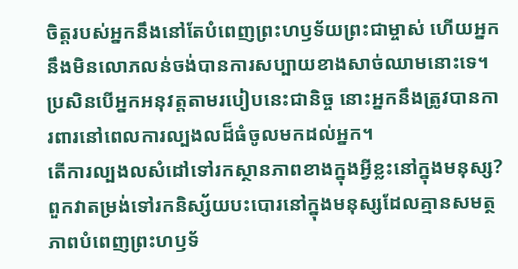ចិត្តរបស់អ្នកនឹងនៅតែបំពេញព្រះហឫទ័យព្រះជាម្ចាស់ ហើយអ្នកនឹងមិនលោភលន់ចង់បានការសប្បាយខាងសាច់ឈាមនោះទេ។ ប្រសិនបើអ្នកអនុវត្តតាមរបៀបនេះជានិច្ច នោះអ្នកនឹងត្រូវបានការពារនៅពេលការល្បងលដ៏ធំចូលមកដល់អ្នក។
តើការល្បងលសំដៅទៅរកស្ថានភាពខាងក្នុងអ្វីខ្លះនៅក្នុងមនុស្ស? ពួកវាតម្រង់ទៅរកនិស្ស័យបះបោរនៅក្នុងមនុស្សដែលគ្មានសមត្ថភាពបំពេញព្រះហឫទ័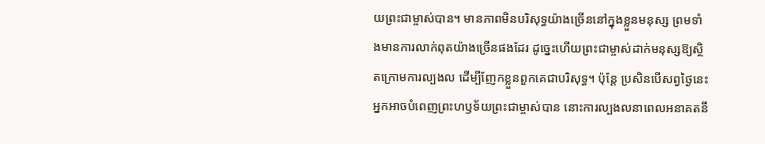យព្រះជាម្ចាស់បាន។ មានភាពមិនបរិសុទ្ធយ៉ាងច្រើននៅក្នុងខ្លួនមនុស្ស ព្រមទាំងមានការលាក់ពុតយ៉ាងច្រើនផងដែរ ដូច្នេះហើយព្រះជាម្ចាស់ដាក់មនុស្សឱ្យស្ថិតក្រោមការល្បងល ដើម្បីញែកខ្លួនពួកគេជាបរិសុទ្ធ។ ប៉ុន្តែ ប្រសិនបើសព្វថ្ងៃនេះអ្នកអាចបំពេញព្រះហឫទ័យព្រះជាម្ចាស់បាន នោះការល្បងលនាពេលអនាគតនឹ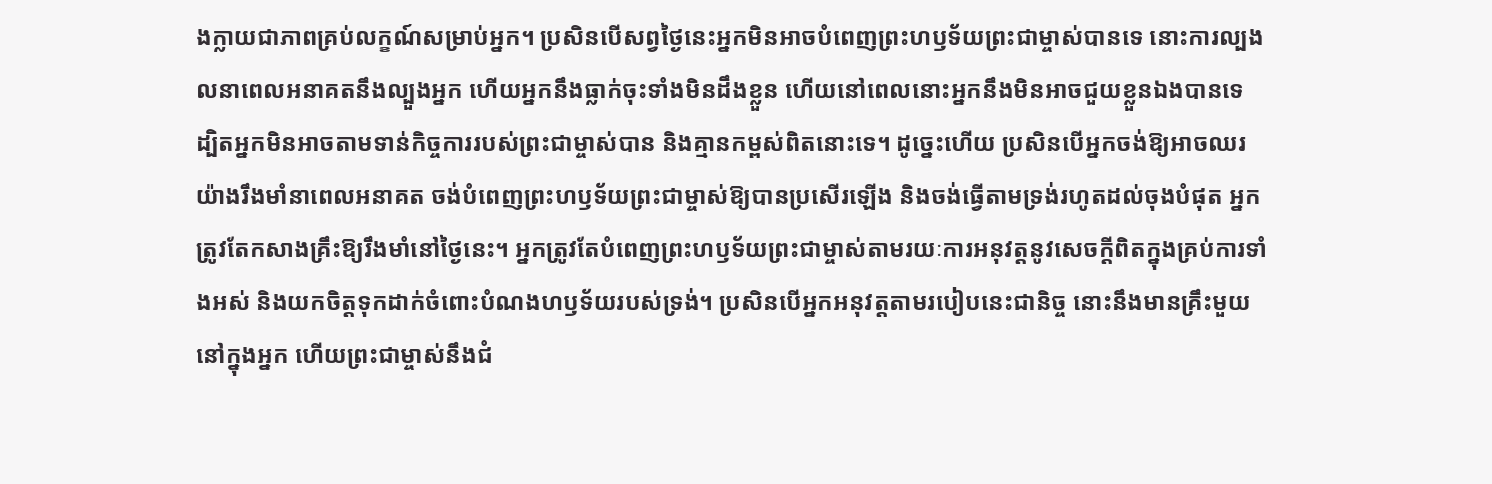ងក្លាយជាភាពគ្រប់លក្ខណ៍សម្រាប់អ្នក។ ប្រសិនបើសព្វថ្ងៃនេះអ្នកមិនអាចបំពេញព្រះហឫទ័យព្រះជាម្ចាស់បានទេ នោះការល្បងលនាពេលអនាគតនឹងល្បួងអ្នក ហើយអ្នកនឹងធ្លាក់ចុះទាំងមិនដឹងខ្លួន ហើយនៅពេលនោះអ្នកនឹងមិនអាចជួយខ្លួនឯងបានទេ ដ្បិតអ្នកមិនអាចតាមទាន់កិច្ចការរបស់ព្រះជាម្ចាស់បាន និងគ្មានកម្ពស់ពិតនោះទេ។ ដូច្នេះហើយ ប្រសិនបើអ្នកចង់ឱ្យអាចឈរយ៉ាងរឹងមាំនាពេលអនាគត ចង់បំពេញព្រះហឫទ័យព្រះជាម្ចាស់ឱ្យបានប្រសើរឡើង និងចង់ធ្វើតាមទ្រង់រហូតដល់ចុងបំផុត អ្នកត្រូវតែកសាងគ្រឹះឱ្យរឹងមាំនៅថ្ងៃនេះ។ អ្នកត្រូវតែបំពេញព្រះហឫទ័យព្រះជាម្ចាស់តាមរយៈការអនុវត្តនូវសេចក្ដីពិតក្នុងគ្រប់ការទាំងអស់ និងយកចិត្តទុកដាក់ចំពោះបំណងហឫទ័យរបស់ទ្រង់។ ប្រសិនបើអ្នកអនុវត្តតាមរបៀបនេះជានិច្ច នោះនឹងមានគ្រឹះមួយនៅក្នុងអ្នក ហើយព្រះជាម្ចាស់នឹងជំ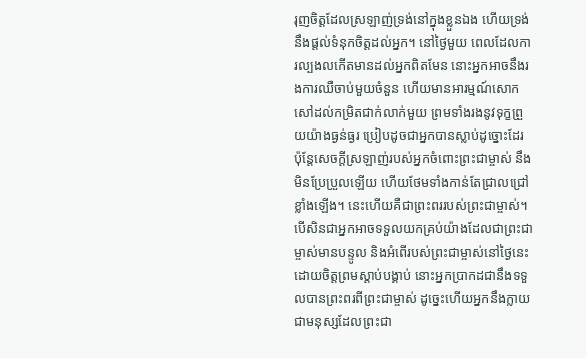រុញចិត្តដែលស្រឡាញ់ទ្រង់នៅក្នុងខ្លួនឯង ហើយទ្រង់នឹងផ្តល់ទំនុកចិត្តដល់អ្នក។ នៅថ្ងៃមួយ ពេលដែលការល្បងលកើតមានដល់អ្នកពិតមែន នោះអ្នកអាចនឹងរងការឈឺចាប់មួយចំនួន ហើយមានអារម្មណ៍សោកសៅដល់កម្រិតជាក់លាក់មួយ ព្រមទាំងរងនូវទុក្ខព្រួយយ៉ាងធ្ងន់ធ្ងរ ប្រៀបដូចជាអ្នកបានស្លាប់ដូច្នោះដែរ ប៉ុន្តែសេចក្ដីស្រឡាញ់របស់អ្នកចំពោះព្រះជាម្ចាស់ នឹងមិនប្រែប្រួលឡើយ ហើយថែមទាំងកាន់តែជ្រាលជ្រៅខ្លាំងឡើង។ នេះហើយគឺជាព្រះពររបស់ព្រះជាម្ចាស់។ បើសិនជាអ្នកអាចទទួលយកគ្រប់យ៉ាងដែលជាព្រះជាម្ចាស់មានបន្ទូល និងអំពើរបស់ព្រះជាម្ចាស់នៅថ្ងៃនេះដោយចិត្តព្រមស្ដាប់បង្គាប់ នោះអ្នកប្រាកដជានឹងទទួលបានព្រះពរពីព្រះជាម្ចាស់ ដូច្នេះហើយអ្នកនឹងក្លាយជាមនុស្សដែលព្រះជា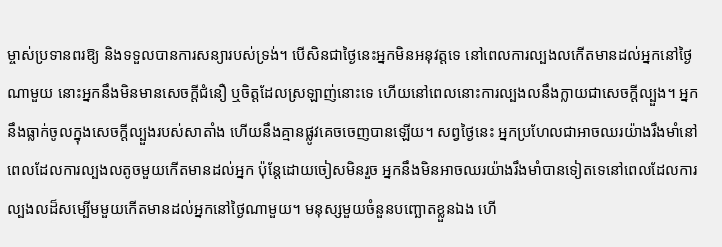ម្ចាស់ប្រទានពរឱ្យ និងទទួលបានការសន្យារបស់ទ្រង់។ បើសិនជាថ្ងៃនេះអ្នកមិនអនុវត្តទេ នៅពេលការល្បងលកើតមានដល់អ្នកនៅថ្ងៃណាមួយ នោះអ្នកនឹងមិនមានសេចក្ដីជំនឿ ឬចិត្តដែលស្រឡាញ់នោះទេ ហើយនៅពេលនោះការល្បងលនឹងក្លាយជាសេចក្ដីល្បួង។ អ្នកនឹងធ្លាក់ចូលក្នុងសេចក្ដីល្បួងរបស់សាតាំង ហើយនឹងគ្មានផ្លូវគេចចេញបានឡើយ។ សព្វថ្ងៃនេះ អ្នកប្រហែលជាអាចឈរយ៉ាងរឹងមាំនៅពេលដែលការល្បងលតូចមួយកើតមានដល់អ្នក ប៉ុន្តែដោយចៀសមិនរួច អ្នកនឹងមិនអាចឈរយ៉ាងរឹងមាំបានទៀតទេនៅពេលដែលការល្បងលដ៏សម្បើមមួយកើតមានដល់អ្នកនៅថ្ងៃណាមួយ។ មនុស្សមួយចំនួនបញ្ឆោតខ្លួនឯង ហើ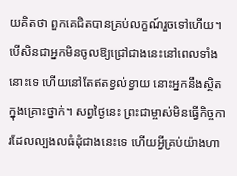យគិតថា ពួកគេជិតបានគ្រប់លក្ខណ៍រួចទៅហើយ។ បើសិនជាអ្នកមិនចូលឱ្យជ្រៅជាងនេះនៅពេលទាំងនោះទេ ហើយនៅតែឥតខ្វល់ខ្វាយ នោះអ្នកនឹងស្ថិតក្នុងគ្រោះថ្នាក់។ សព្វថ្ងៃនេះ ព្រះជាម្ចាស់មិនធ្វើកិច្ចការដែលល្បងលធំដុំជាងនេះទេ ហើយអ្វីគ្រប់យ៉ាងហា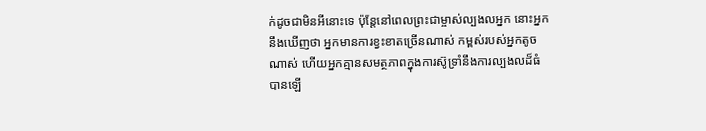ក់ដូចជាមិនអីនោះទេ ប៉ុន្តែនៅពេលព្រះជាម្ចាស់ល្បងលអ្នក នោះអ្នកនឹងឃើញថា អ្នកមានការខ្វះខាតច្រើនណាស់ កម្ពស់របស់អ្នកតូចណាស់ ហើយអ្នកគ្មានសមត្ថភាពក្នុងការស៊ូទ្រាំនឹងការល្បងលដ៏ធំបានឡើ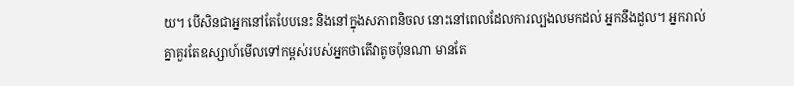យ។ បើសិនជាអ្នកនៅតែបែបនេះ និងនៅក្នុងសភាពនិចល នោះនៅពេលដែលការល្បងលមកដល់ អ្នកនឹងដួល។ អ្នករាល់គ្នាគួរតែឧស្សាហ៍មើលទៅកម្ពស់របស់អ្នកថាតើវាតូចប៉ុនណា មានតែ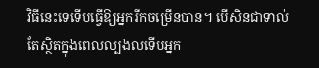វិធីនេះទេទើបធ្វើឱ្យអ្នករីកចម្រើនបាន។ បើសិនជាទាល់តែស្ថិតក្នុងពេលល្បងលទើបអ្នក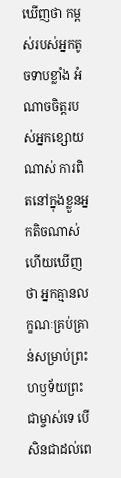ឃើញថា កម្ពស់របស់អ្នកតូចទាបខ្លាំង អំណាចចិត្តរបស់អ្នកខ្សោយណាស់ ការពិតនៅក្នុងខ្លួនអ្នកតិចណាស់ ហើយឃើញថា អ្នកគ្មានលក្ខណៈគ្រប់គ្រាន់សម្រាប់ព្រះហឫទ័យព្រះជាម្ចាស់ទេ បើសិនជាដល់ពេ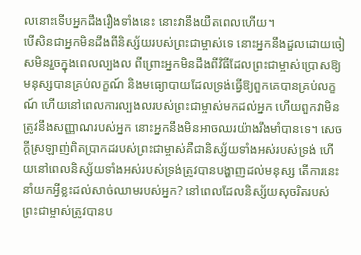លនោះទើបអ្នកដឹងរឿងទាំងនេះ នោះវានឹងយឺតពេលហើយ។
បើសិនជាអ្នកមិនដឹងពីនិស្ស័យរបស់ព្រះជាម្ចាស់ទេ នោះអ្នកនឹងដួលដោយចៀសមិនរួចក្នុងពេលល្បងល ពីព្រោះអ្នកមិនដឹងពីវិធីដែលព្រះជាម្ចាស់ប្រោសឱ្យមនុស្សបានគ្រប់លក្ខណ៍ និងមធ្យោបាយដែលទ្រង់ធ្វើឱ្យពួកគេបានគ្រប់លក្ខណ៍ ហើយនៅពេលការល្បងលរបស់ព្រះជាម្ចាស់មកដល់អ្នក ហើយពួកវាមិនត្រូវនឹងសញ្ញាណរបស់អ្នក នោះអ្នកនឹងមិនអាចឈរយ៉ាងរឹងមាំបានទេ។ សេចក្ដីស្រឡាញ់ពិតប្រាកដរបស់ព្រះជាម្ចាស់គឺជានិស្ស័យទាំងអស់របស់ទ្រង់ ហើយនៅពេលនិស្ស័យទាំងអស់របស់ទ្រង់ត្រូវបានបង្ហាញដល់មនុស្ស តើការនេះនាំយកអ្វីខ្លះដល់សាច់ឈាមរបស់អ្នក? នៅពេលដែលនិស្ស័យសុចរិតរបស់ព្រះជាម្ចាស់ត្រូវបានប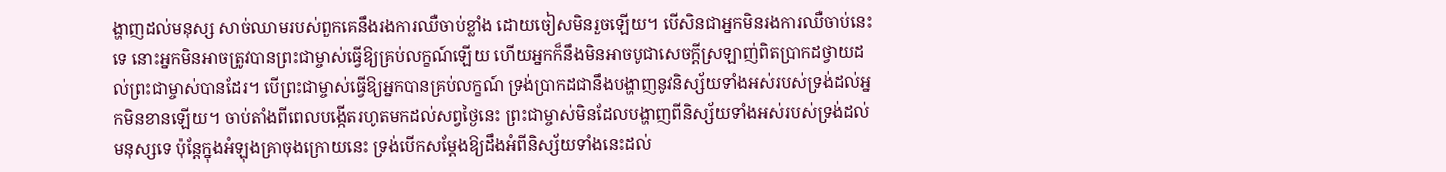ង្ហាញដល់មនុស្ស សាច់ឈាមរបស់ពួកគេនឹងរងការឈឺចាប់ខ្លាំង ដោយចៀសមិនរួចឡើយ។ បើសិនជាអ្នកមិនរងការឈឺចាប់នេះទេ នោះអ្នកមិនអាចត្រូវបានព្រះជាម្ចាស់ធ្វើឱ្យគ្រប់លក្ខណ៍ឡើយ ហើយអ្នកក៏នឹងមិនអាចបូជាសេចក្ដីស្រឡាញ់ពិតប្រាកដថ្វាយដល់ព្រះជាម្ចាស់បានដែរ។ បើព្រះជាម្ចាស់ធ្វើឱ្យអ្នកបានគ្រប់លក្ខណ៍ ទ្រង់ប្រាកដជានឹងបង្ហាញនូវនិស្ស័យទាំងអស់របស់ទ្រង់ដល់អ្នកមិនខានឡើយ។ ចាប់តាំងពីពេលបង្កើតរហូតមកដល់សព្វថ្ងៃនេះ ព្រះជាម្ចាស់មិនដែលបង្ហាញពីនិស្ស័យទាំងអស់របស់ទ្រង់ដល់មនុស្សទេ ប៉ុន្តែក្នុងអំឡុងគ្រាចុងក្រោយនេះ ទ្រង់បើកសម្ដែងឱ្យដឹងអំពីនិស្ស័យទាំងនេះដល់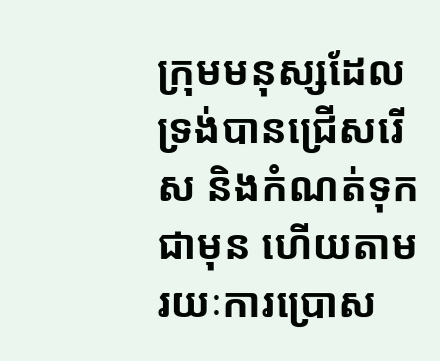ក្រុមមនុស្សដែលទ្រង់បានជ្រើសរើស និងកំណត់ទុកជាមុន ហើយតាមរយៈការប្រោស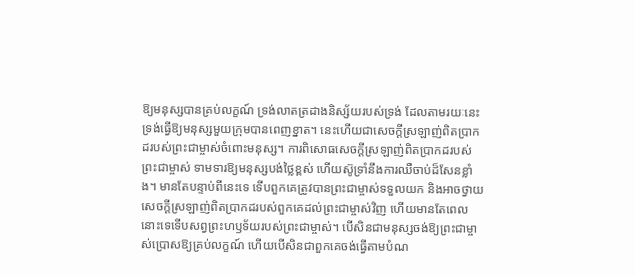ឱ្យមនុស្សបានគ្រប់លក្ខណ៍ ទ្រង់លាតត្រដាងនិស្ស័យរបស់ទ្រង់ ដែលតាមរយៈនេះ ទ្រង់ធ្វើឱ្យមនុស្សមួយក្រុមបានពេញខ្នាត។ នេះហើយជាសេចក្ដីស្រឡាញ់ពិតប្រាកដរបស់ព្រះជាម្ចាស់ចំពោះមនុស្ស។ ការពិសោធសេចក្ដីស្រឡាញ់ពិតប្រាកដរបស់ព្រះជាម្ចាស់ ទាមទារឱ្យមនុស្សបង់ថ្លៃខ្ពស់ ហើយស៊ូទ្រាំនឹងការឈឺចាប់ដ៏សែនខ្លាំង។ មានតែបន្ទាប់ពីនេះទេ ទើបពួកគេត្រូវបានព្រះជាម្ចាស់ទទួលយក និងអាចថ្វាយសេចក្ដីស្រឡាញ់ពិតប្រាកដរបស់ពួកគេដល់ព្រះជាម្ចាស់វិញ ហើយមានតែពេលនោះទេទើបសព្វព្រះហឫទ័យរបស់ព្រះជាម្ចាស់។ បើសិនជាមនុស្សចង់ឱ្យព្រះជាម្ចាស់ប្រោសឱ្យគ្រប់លក្ខណ៍ ហើយបើសិនជាពួកគេចង់ធ្វើតាមបំណ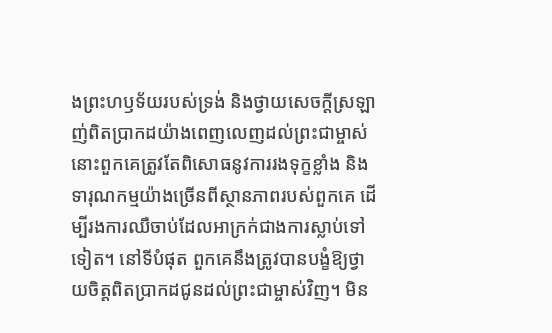ងព្រះហឫទ័យរបស់ទ្រង់ និងថ្វាយសេចក្ដីស្រឡាញ់ពិតប្រាកដយ៉ាងពេញលេញដល់ព្រះជាម្ចាស់ នោះពួកគេត្រូវតែពិសោធនូវការរងទុក្ខខ្លាំង និងទារុណកម្មយ៉ាងច្រើនពីស្ថានភាពរបស់ពួកគេ ដើម្បីរងការឈឺចាប់ដែលអាក្រក់ជាងការស្លាប់ទៅទៀត។ នៅទីបំផុត ពួកគេនឹងត្រូវបានបង្ខំឱ្យថ្វាយចិត្តពិតប្រាកដជូនដល់ព្រះជាម្ចាស់វិញ។ មិន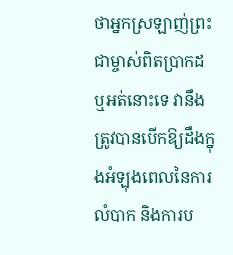ថាអ្នកស្រឡាញ់ព្រះជាម្ចាស់ពិតប្រាកដ ឬអត់នោះទេ វានឹងត្រូវបានបើកឱ្យដឹងក្នុងអំឡុងពេលនៃការលំបាក និងការប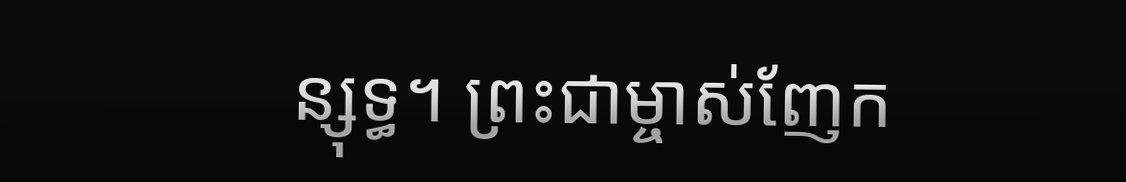ន្សុទ្ធ។ ព្រះជាម្ចាស់ញែក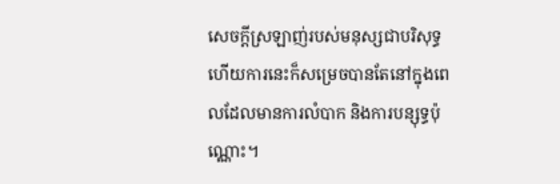សេចក្ដីស្រឡាញ់របស់មនុស្សជាបរិសុទ្ធ ហើយការនេះក៏សម្រេចបានតែនៅក្នុងពេលដែលមានការលំបាក និងការបន្សុទ្ធប៉ុណ្ណោះ។